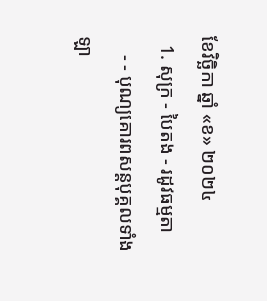ខែវិច្ឆិកា ឆ្នាំ «ខ» ២០២៤
  1. សុក្រ - បៃតង - រដូវធម្មតា
    - - បុណ្យគោរពសន្ដបុគ្គលទាំងឡា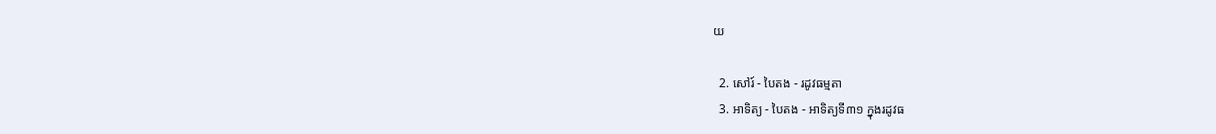យ

  2. សៅរ៍ - បៃតង - រដូវធម្មតា
  3. អាទិត្យ - បៃតង - អាទិត្យទី៣១ ក្នុងរដូវធ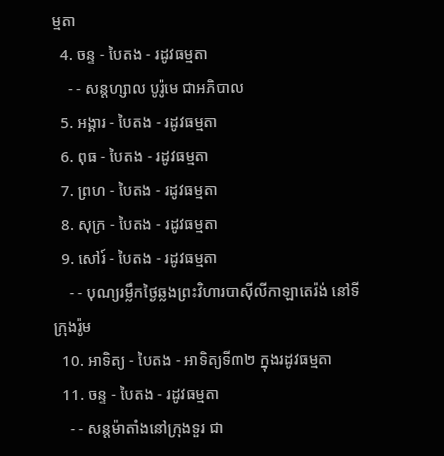ម្មតា
  4. ចន្ទ - បៃតង - រដូវធម្មតា
    - - សន្ដហ្សាល បូរ៉ូមេ ជាអភិបាល
  5. អង្គារ - បៃតង - រដូវធម្មតា
  6. ពុធ - បៃតង - រដូវធម្មតា
  7. ព្រហ - បៃតង - រដូវធម្មតា
  8. សុក្រ - បៃតង - រដូវធម្មតា
  9. សៅរ៍ - បៃតង - រដូវធម្មតា
    - - បុណ្យរម្លឹកថ្ងៃឆ្លងព្រះវិហារបាស៊ីលីកាឡាតេរ៉ង់ នៅទីក្រុងរ៉ូម
  10. អាទិត្យ - បៃតង - អាទិត្យទី៣២ ក្នុងរដូវធម្មតា
  11. ចន្ទ - បៃតង - រដូវធម្មតា
    - - សន្ដម៉ាតាំងនៅក្រុងទួរ ជា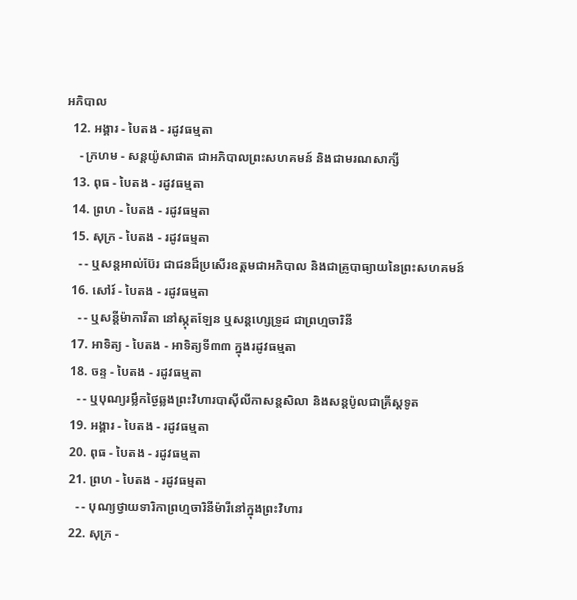អភិបាល
  12. អង្គារ - បៃតង - រដូវធម្មតា
    - ក្រហម - សន្ដយ៉ូសាផាត ជាអភិបាលព្រះសហគមន៍ និងជាមរណសាក្សី
  13. ពុធ - បៃតង - រដូវធម្មតា
  14. ព្រហ - បៃតង - រដូវធម្មតា
  15. សុក្រ - បៃតង - រដូវធម្មតា
    - - ឬសន្ដអាល់ប៊ែរ ជាជនដ៏ប្រសើរឧត្ដមជាអភិបាល និងជាគ្រូបាធ្យាយនៃព្រះសហគមន៍
  16. សៅរ៍ - បៃតង - រដូវធម្មតា
    - - ឬសន្ដីម៉ាការីតា នៅស្កុតឡែន ឬសន្ដហ្សេទ្រូដ ជាព្រហ្មចារិនី
  17. អាទិត្យ - បៃតង - អាទិត្យទី៣៣ ក្នុងរដូវធម្មតា
  18. ចន្ទ - បៃតង - រដូវធម្មតា
    - - ឬបុណ្យរម្លឹកថ្ងៃឆ្លងព្រះវិហារបាស៊ីលីកាសន្ដសិលា និងសន្ដប៉ូលជាគ្រីស្ដទូត
  19. អង្គារ - បៃតង - រដូវធម្មតា
  20. ពុធ - បៃតង - រដូវធម្មតា
  21. ព្រហ - បៃតង - រដូវធម្មតា
    - - បុណ្យថ្វាយទារិកាព្រហ្មចារិនីម៉ារីនៅក្នុងព្រះវិហារ
  22. សុក្រ -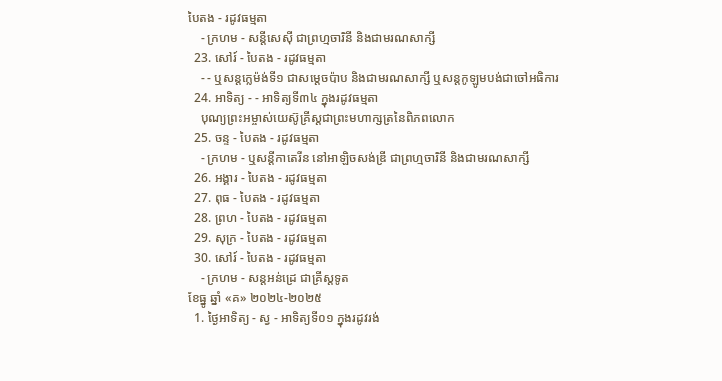បៃតង - រដូវធម្មតា
    - ក្រហម - សន្ដីសេស៊ី ជាព្រហ្មចារិនី និងជាមរណសាក្សី
  23. សៅរ៍ - បៃតង - រដូវធម្មតា
    - - ឬសន្ដក្លេម៉ង់ទី១ ជាសម្ដេចប៉ាប និងជាមរណសាក្សី ឬសន្ដកូឡូមបង់ជាចៅអធិការ
  24. អាទិត្យ - - អាទិត្យទី៣៤ ក្នុងរដូវធម្មតា
    បុណ្យព្រះអម្ចាស់យេស៊ូគ្រីស្ដជាព្រះមហាក្សត្រនៃពិភពលោក
  25. ចន្ទ - បៃតង - រដូវធម្មតា
    - ក្រហម - ឬសន្ដីកាតេរីន នៅអាឡិចសង់ឌ្រី ជាព្រហ្មចារិនី និងជាមរណសាក្សី
  26. អង្គារ - បៃតង - រដូវធម្មតា
  27. ពុធ - បៃតង - រដូវធម្មតា
  28. ព្រហ - បៃតង - រដូវធម្មតា
  29. សុក្រ - បៃតង - រដូវធម្មតា
  30. សៅរ៍ - បៃតង - រដូវធម្មតា
    - ក្រហម - សន្ដអន់ដ្រេ ជាគ្រីស្ដទូត
ខែធ្នូ ឆ្នាំ «គ» ២០២៤-២០២៥
  1. ថ្ងៃអាទិត្យ - ស្វ - អាទិត្យទី០១ ក្នុងរដូវរង់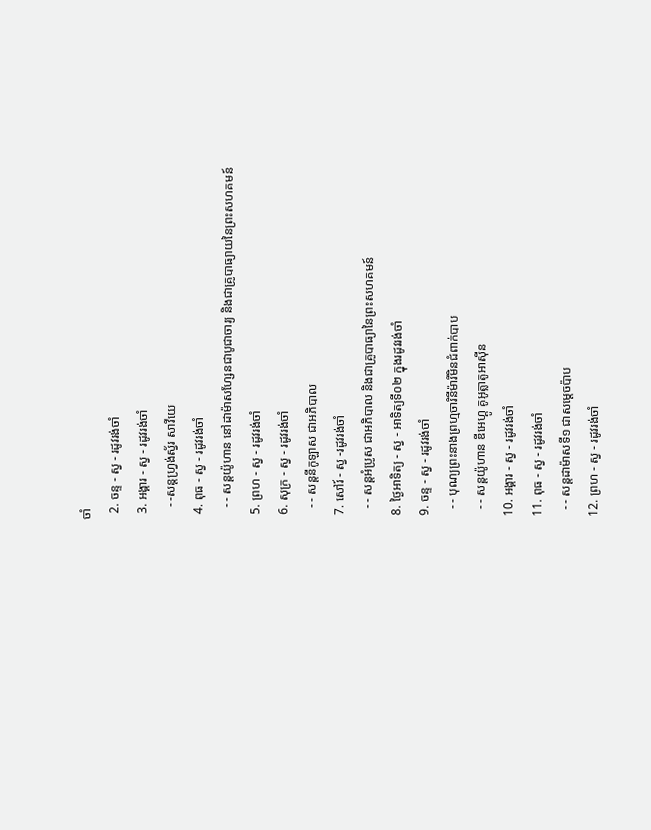ចាំ
  2. ចន្ទ - ស្វ - រដូវរង់ចាំ
  3. អង្គារ - ស្វ - រដូវរង់ចាំ
    - -សន្ដហ្វ្រង់ស្វ័រ សាវីយេ
  4. ពុធ - ស្វ - រដូវរង់ចាំ
    - - សន្ដយ៉ូហាន នៅដាម៉ាសហ្សែនជាបូជាចារ្យ និងជាគ្រូបាធ្យាយនៃព្រះសហគមន៍
  5. ព្រហ - ស្វ - រដូវរង់ចាំ
  6. សុក្រ - ស្វ - រដូវរង់ចាំ
    - - សន្ដនីកូឡាស ជាអភិបាល
  7. សៅរ៍ - ស្វ -រដូវរង់ចាំ
    - - សន្ដអំប្រូស ជាអភិបាល និងជាគ្រូបាធ្យានៃព្រះសហគមន៍
  8. ថ្ងៃអាទិត្យ - ស្វ - អាទិត្យទី០២ ក្នុងរដូវរង់ចាំ
  9. ចន្ទ - ស្វ - រដូវរង់ចាំ
    - - បុណ្យព្រះនាងព្រហ្មចារិនីម៉ារីមិនជំពាក់បាប
    - - សន្ដយ៉ូហាន ឌីអេហ្គូ គូអូត្លាតូអាស៊ីន
  10. អង្គារ - ស្វ - រដូវរង់ចាំ
  11. ពុធ - ស្វ - រដូវរង់ចាំ
    - - សន្ដដាម៉ាសទី១ ជាសម្ដេចប៉ាប
  12. ព្រហ - ស្វ - រដូវរង់ចាំ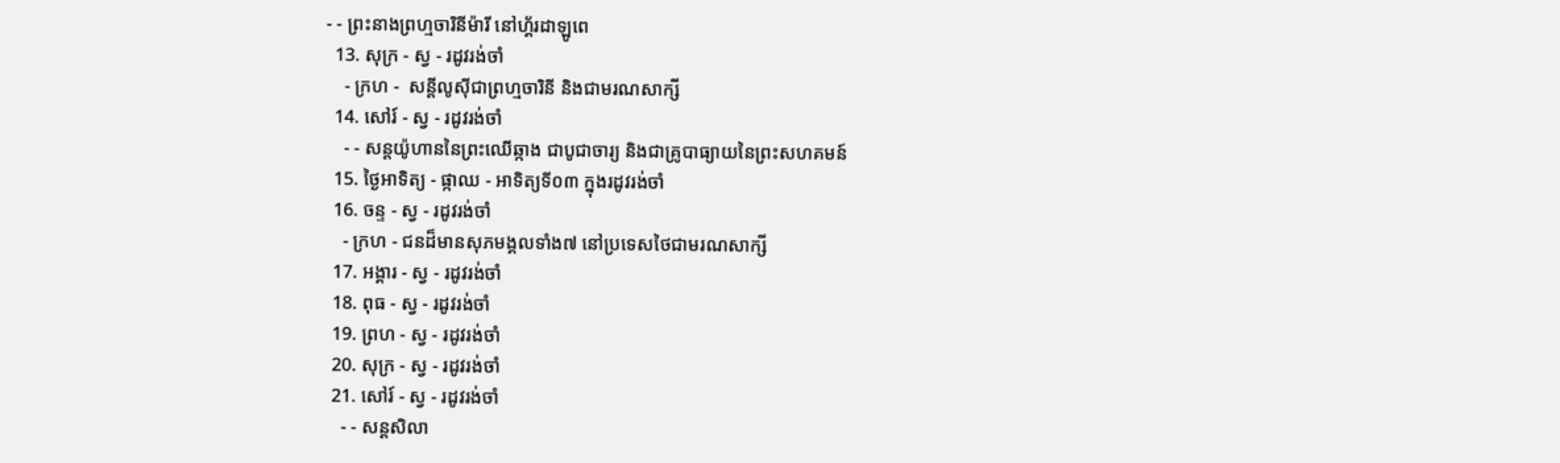- - ព្រះនាងព្រហ្មចារិនីម៉ារី នៅហ្គ័រដាឡូពេ
  13. សុក្រ - ស្វ - រដូវរង់ចាំ
    - ក្រហ -  សន្ដីលូស៊ីជាព្រហ្មចារិនី និងជាមរណសាក្សី
  14. សៅរ៍ - ស្វ - រដូវរង់ចាំ
    - - សន្ដយ៉ូហាននៃព្រះឈើឆ្កាង ជាបូជាចារ្យ និងជាគ្រូបាធ្យាយនៃព្រះសហគមន៍
  15. ថ្ងៃអាទិត្យ - ផ្កាឈ - អាទិត្យទី០៣ ក្នុងរដូវរង់ចាំ
  16. ចន្ទ - ស្វ - រដូវរង់ចាំ
    - ក្រហ - ជនដ៏មានសុភមង្គលទាំង៧ នៅប្រទេសថៃជាមរណសាក្សី
  17. អង្គារ - ស្វ - រដូវរង់ចាំ
  18. ពុធ - ស្វ - រដូវរង់ចាំ
  19. ព្រហ - ស្វ - រដូវរង់ចាំ
  20. សុក្រ - ស្វ - រដូវរង់ចាំ
  21. សៅរ៍ - ស្វ - រដូវរង់ចាំ
    - - សន្ដសិលា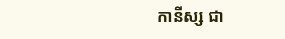កានីស្ស ជា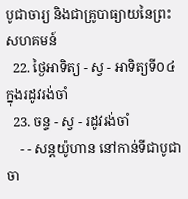បូជាចារ្យ និងជាគ្រូបាធ្យាយនៃព្រះសហគមន៍
  22. ថ្ងៃអាទិត្យ - ស្វ - អាទិត្យទី០៤ ក្នុងរដូវរង់ចាំ
  23. ចន្ទ - ស្វ - រដូវរង់ចាំ
    - - សន្ដយ៉ូហាន នៅកាន់ទីជាបូជាចា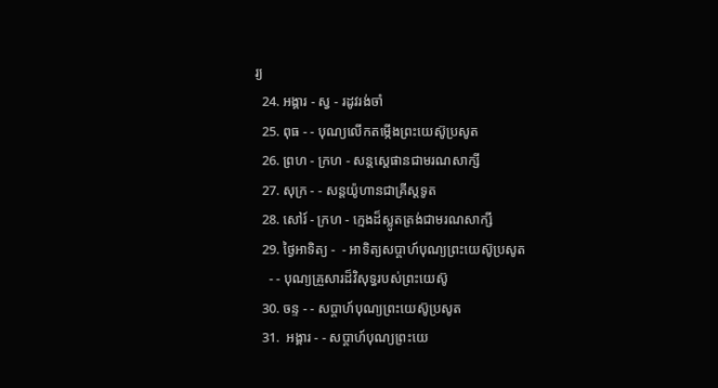រ្យ
  24. អង្គារ - ស្វ - រដូវរង់ចាំ
  25. ពុធ - - បុណ្យលើកតម្កើងព្រះយេស៊ូប្រសូត
  26. ព្រហ - ក្រហ - សន្តស្តេផានជាមរណសាក្សី
  27. សុក្រ - - សន្តយ៉ូហានជាគ្រីស្តទូត
  28. សៅរ៍ - ក្រហ - ក្មេងដ៏ស្លូតត្រង់ជាមរណសាក្សី
  29. ថ្ងៃអាទិត្យ -  - អាទិត្យសប្ដាហ៍បុណ្យព្រះយេស៊ូប្រសូត
    - - បុណ្យគ្រួសារដ៏វិសុទ្ធរបស់ព្រះយេស៊ូ
  30. ចន្ទ - - សប្ដាហ៍បុណ្យព្រះយេស៊ូប្រសូត
  31.  អង្គារ - - សប្ដាហ៍បុណ្យព្រះយេ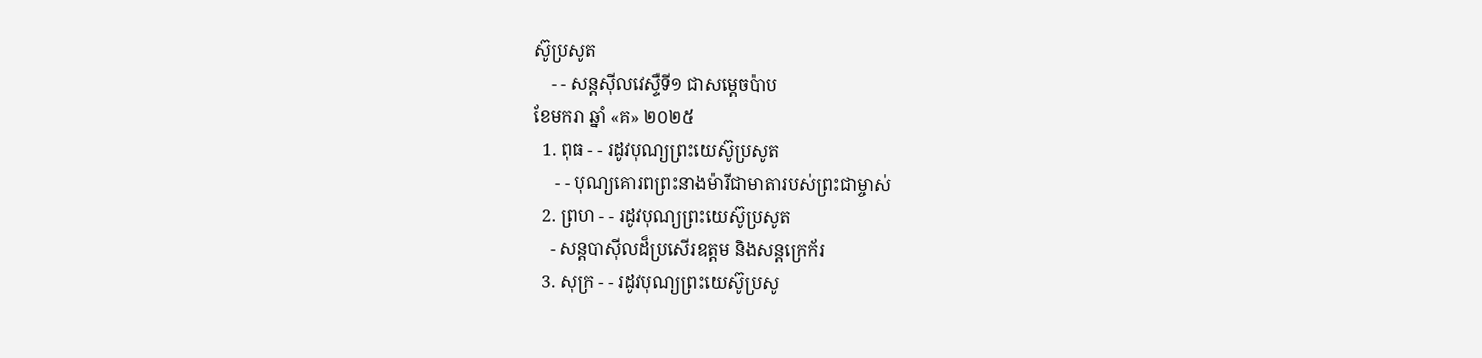ស៊ូប្រសូត
    - - សន្ដស៊ីលវេស្ទឺទី១ ជាសម្ដេចប៉ាប
ខែមករា ឆ្នាំ «គ» ២០២៥
  1. ពុធ - - រដូវបុណ្យព្រះយេស៊ូប្រសូត
     - - បុណ្យគោរពព្រះនាងម៉ារីជាមាតារបស់ព្រះជាម្ចាស់
  2. ព្រហ - - រដូវបុណ្យព្រះយេស៊ូប្រសូត
    - សន្ដបាស៊ីលដ៏ប្រសើរឧត្ដម និងសន្ដក្រេក័រ
  3. សុក្រ - - រដូវបុណ្យព្រះយេស៊ូប្រសូ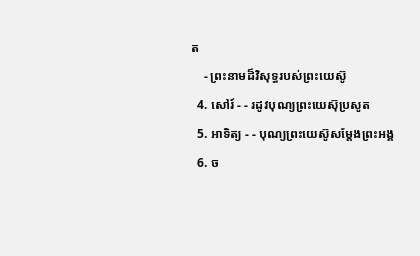ត
    - ព្រះនាមដ៏វិសុទ្ធរបស់ព្រះយេស៊ូ
  4. សៅរ៍ - - រដូវបុណ្យព្រះយេស៊ុប្រសូត
  5. អាទិត្យ - - បុណ្យព្រះយេស៊ូសម្ដែងព្រះអង្គ
  6. ច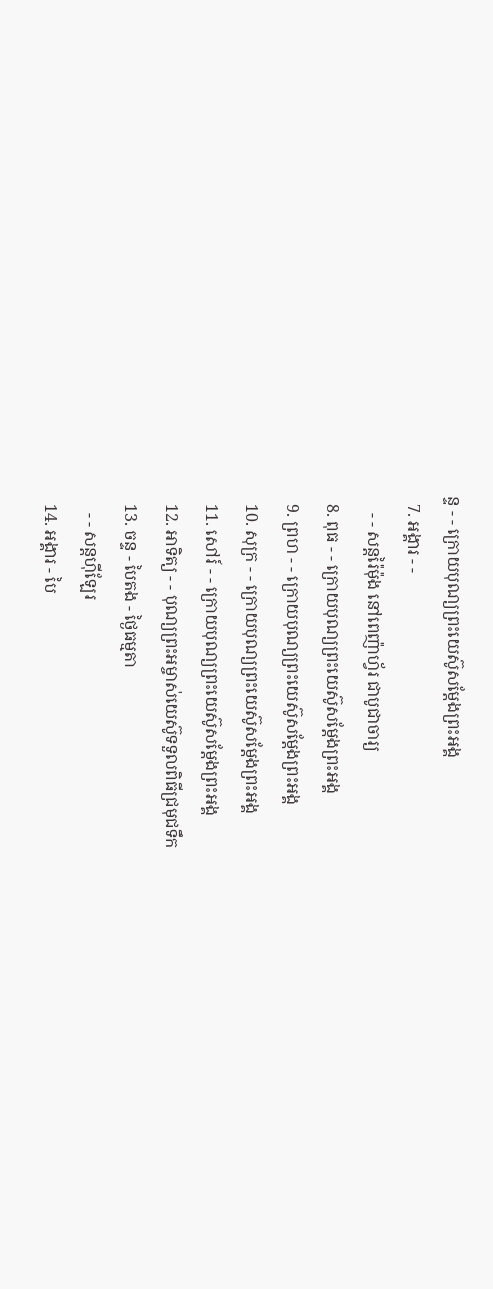ន្ទ - - ក្រោយបុណ្យព្រះយេស៊ូសម្ដែងព្រះអង្គ
  7. អង្គារ - -
    - - សន្ដរ៉ៃម៉ុង នៅពេញ៉ាហ្វ័រ ជាបូជាចារ្យ
  8. ពុធ - - ក្រោយបុណ្យព្រះយេស៊ូសម្ដែងព្រះអង្គ
  9. ព្រហ - - ក្រោយបុណ្យព្រះយេស៊ូសម្ដែងព្រះអង្គ
  10. សុក្រ - - ក្រោយបុណ្យព្រះយេស៊ូសម្ដែងព្រះអង្គ
  11. សៅរ៍ - - ក្រោយបុណ្យព្រះយេស៊ូសម្ដែងព្រះអង្គ
  12. អាទិត្យ - - បុណ្យព្រះអម្ចាស់យេស៊ូទទួលពិធីជ្រមុជទឹក
  13. ចន្ទ - បៃតង - ថ្ងៃធម្មតា
    - - សន្ដហ៊ីឡែរ
  14. អង្គារ - បៃ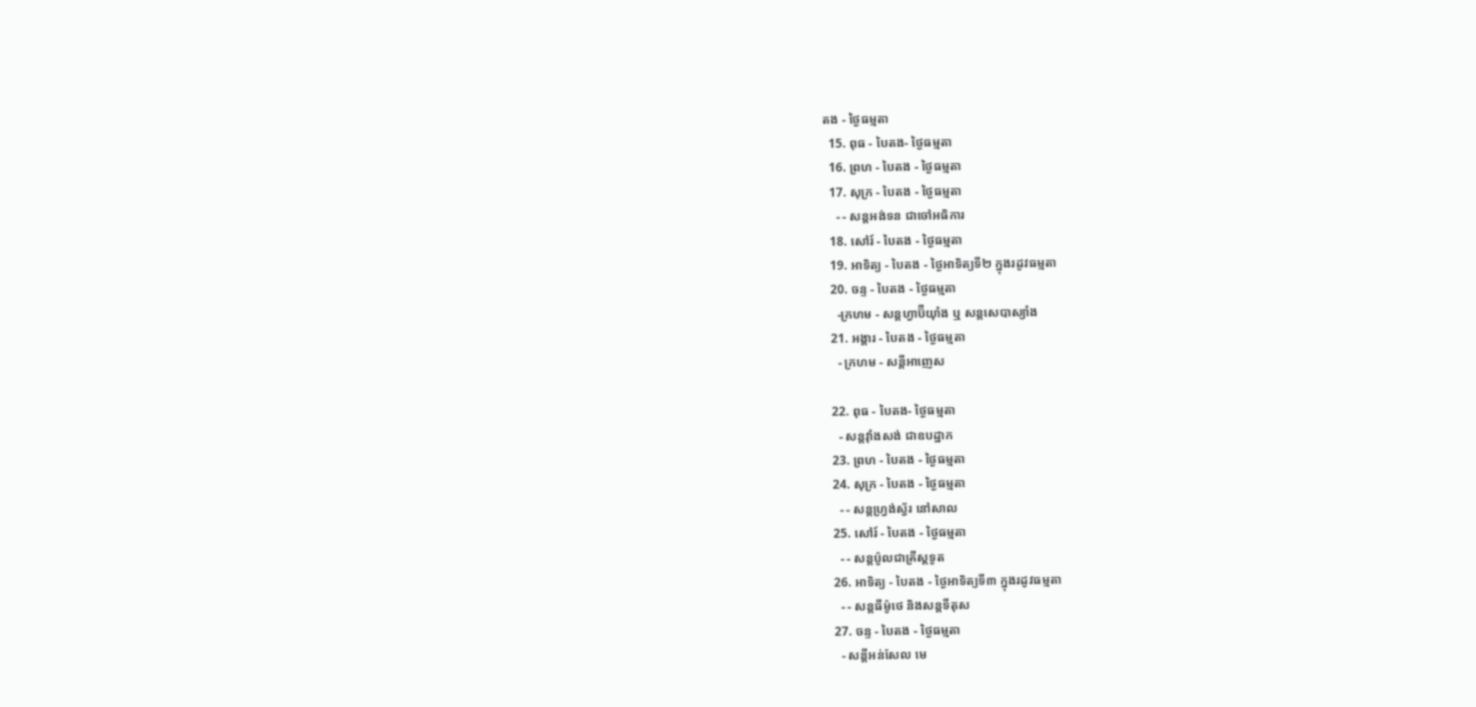តង - ថ្ងៃធម្មតា
  15. ពុធ - បៃតង- ថ្ងៃធម្មតា
  16. ព្រហ - បៃតង - ថ្ងៃធម្មតា
  17. សុក្រ - បៃតង - ថ្ងៃធម្មតា
    - - សន្ដអង់ទន ជាចៅអធិការ
  18. សៅរ៍ - បៃតង - ថ្ងៃធម្មតា
  19. អាទិត្យ - បៃតង - ថ្ងៃអាទិត្យទី២ ក្នុងរដូវធម្មតា
  20. ចន្ទ - បៃតង - ថ្ងៃធម្មតា
    -ក្រហម - សន្ដហ្វាប៊ីយ៉ាំង ឬ សន្ដសេបាស្យាំង
  21. អង្គារ - បៃតង - ថ្ងៃធម្មតា
    - ក្រហម - សន្ដីអាញេស

  22. ពុធ - បៃតង- ថ្ងៃធម្មតា
    - សន្ដវ៉ាំងសង់ ជាឧបដ្ឋាក
  23. ព្រហ - បៃតង - ថ្ងៃធម្មតា
  24. សុក្រ - បៃតង - ថ្ងៃធម្មតា
    - - សន្ដហ្វ្រង់ស្វ័រ នៅសាល
  25. សៅរ៍ - បៃតង - ថ្ងៃធម្មតា
    - - សន្ដប៉ូលជាគ្រីស្ដទូត
  26. អាទិត្យ - បៃតង - ថ្ងៃអាទិត្យទី៣ ក្នុងរដូវធម្មតា
    - - សន្ដធីម៉ូថេ និងសន្ដទីតុស
  27. ចន្ទ - បៃតង - ថ្ងៃធម្មតា
    - សន្ដីអន់សែល មេ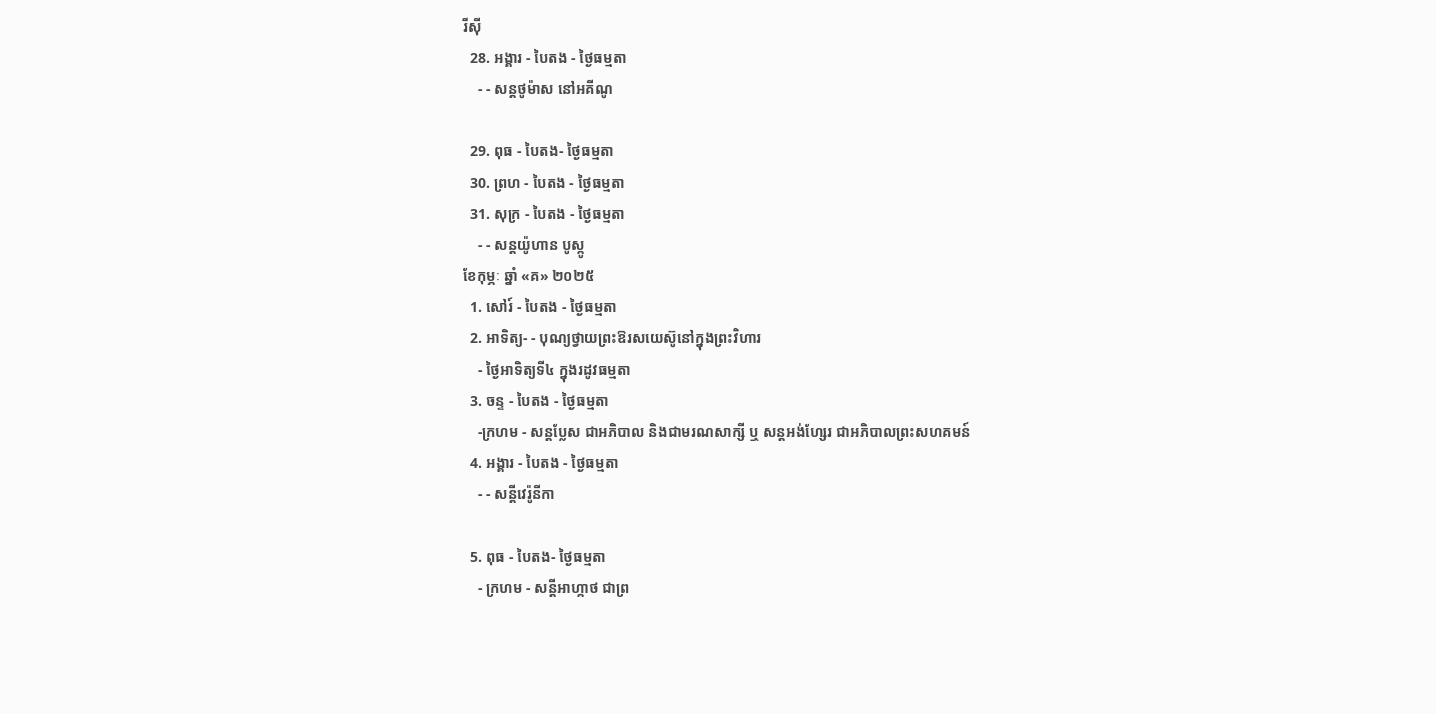រីស៊ី
  28. អង្គារ - បៃតង - ថ្ងៃធម្មតា
    - - សន្ដថូម៉ាស នៅអគីណូ

  29. ពុធ - បៃតង- ថ្ងៃធម្មតា
  30. ព្រហ - បៃតង - ថ្ងៃធម្មតា
  31. សុក្រ - បៃតង - ថ្ងៃធម្មតា
    - - សន្ដយ៉ូហាន បូស្កូ
ខែកុម្ភៈ ឆ្នាំ «គ» ២០២៥
  1. សៅរ៍ - បៃតង - ថ្ងៃធម្មតា
  2. អាទិត្យ- - បុណ្យថ្វាយព្រះឱរសយេស៊ូនៅក្នុងព្រះវិហារ
    - ថ្ងៃអាទិត្យទី៤ ក្នុងរដូវធម្មតា
  3. ចន្ទ - បៃតង - ថ្ងៃធម្មតា
    -ក្រហម - សន្ដប្លែស ជាអភិបាល និងជាមរណសាក្សី ឬ សន្ដអង់ហ្សែរ ជាអភិបាលព្រះសហគមន៍
  4. អង្គារ - បៃតង - ថ្ងៃធម្មតា
    - - សន្ដីវេរ៉ូនីកា

  5. ពុធ - បៃតង- ថ្ងៃធម្មតា
    - ក្រហម - សន្ដីអាហ្កាថ ជាព្រ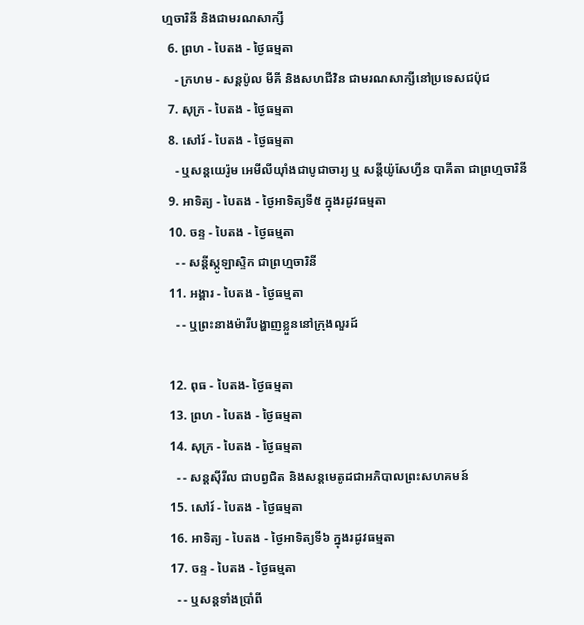ហ្មចារិនី និងជាមរណសាក្សី
  6. ព្រហ - បៃតង - ថ្ងៃធម្មតា
    - ក្រហម - សន្ដប៉ូល មីគី និងសហជីវិន ជាមរណសាក្សីនៅប្រទេសជប៉ុជ
  7. សុក្រ - បៃតង - ថ្ងៃធម្មតា
  8. សៅរ៍ - បៃតង - ថ្ងៃធម្មតា
    - ឬសន្ដយេរ៉ូម អេមីលីយ៉ាំងជាបូជាចារ្យ ឬ សន្ដីយ៉ូសែហ្វីន បាគីតា ជាព្រហ្មចារិនី
  9. អាទិត្យ - បៃតង - ថ្ងៃអាទិត្យទី៥ ក្នុងរដូវធម្មតា
  10. ចន្ទ - បៃតង - ថ្ងៃធម្មតា
    - - សន្ដីស្កូឡាស្ទិក ជាព្រហ្មចារិនី
  11. អង្គារ - បៃតង - ថ្ងៃធម្មតា
    - - ឬព្រះនាងម៉ារីបង្ហាញខ្លួននៅក្រុងលួរដ៍

  12. ពុធ - បៃតង- ថ្ងៃធម្មតា
  13. ព្រហ - បៃតង - ថ្ងៃធម្មតា
  14. សុក្រ - បៃតង - ថ្ងៃធម្មតា
    - - សន្ដស៊ីរីល ជាបព្វជិត និងសន្ដមេតូដជាអភិបាលព្រះសហគមន៍
  15. សៅរ៍ - បៃតង - ថ្ងៃធម្មតា
  16. អាទិត្យ - បៃតង - ថ្ងៃអាទិត្យទី៦ ក្នុងរដូវធម្មតា
  17. ចន្ទ - បៃតង - ថ្ងៃធម្មតា
    - - ឬសន្ដទាំងប្រាំពី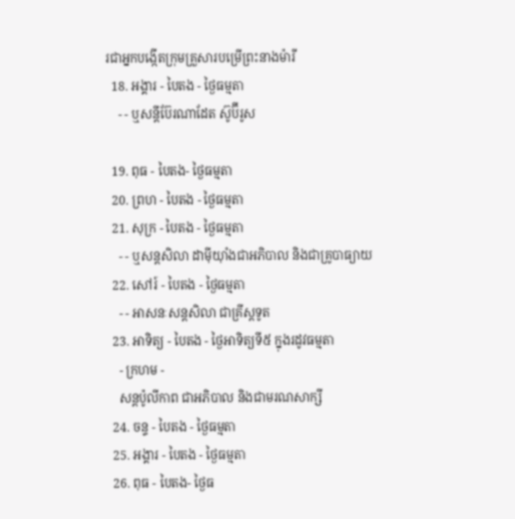រជាអ្នកបង្កើតក្រុមគ្រួសារបម្រើព្រះនាងម៉ារី
  18. អង្គារ - បៃតង - ថ្ងៃធម្មតា
    - - ឬសន្ដីប៊ែរណាដែត ស៊ូប៊ីរូស

  19. ពុធ - បៃតង- ថ្ងៃធម្មតា
  20. ព្រហ - បៃតង - ថ្ងៃធម្មតា
  21. សុក្រ - បៃតង - ថ្ងៃធម្មតា
    - - ឬសន្ដសិលា ដាម៉ីយ៉ាំងជាអភិបាល និងជាគ្រូបាធ្យាយ
  22. សៅរ៍ - បៃតង - ថ្ងៃធម្មតា
    - - អាសនៈសន្ដសិលា ជាគ្រីស្ដទូត
  23. អាទិត្យ - បៃតង - ថ្ងៃអាទិត្យទី៥ ក្នុងរដូវធម្មតា
    - ក្រហម -
    សន្ដប៉ូលីកាព ជាអភិបាល និងជាមរណសាក្សី
  24. ចន្ទ - បៃតង - ថ្ងៃធម្មតា
  25. អង្គារ - បៃតង - ថ្ងៃធម្មតា
  26. ពុធ - បៃតង- ថ្ងៃធ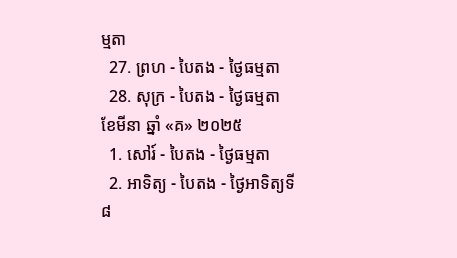ម្មតា
  27. ព្រហ - បៃតង - ថ្ងៃធម្មតា
  28. សុក្រ - បៃតង - ថ្ងៃធម្មតា
ខែមីនា ឆ្នាំ «គ» ២០២៥
  1. សៅរ៍ - បៃតង - ថ្ងៃធម្មតា
  2. អាទិត្យ - បៃតង - ថ្ងៃអាទិត្យទី៨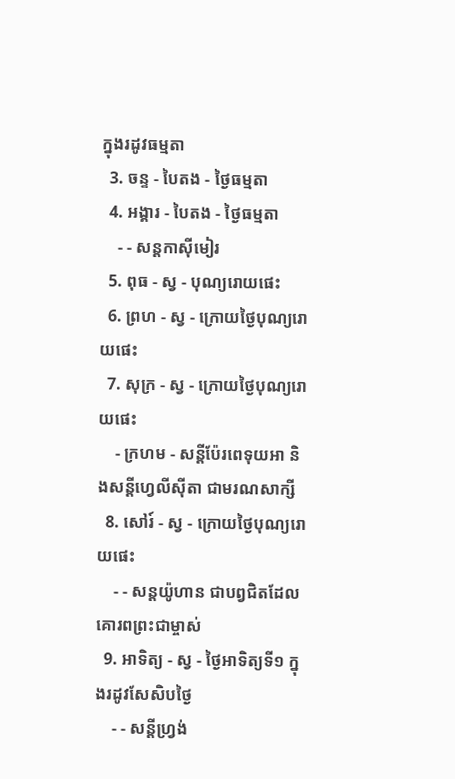ក្នុងរដូវធម្មតា
  3. ចន្ទ - បៃតង - ថ្ងៃធម្មតា
  4. អង្គារ - បៃតង - ថ្ងៃធម្មតា
    - - សន្ដកាស៊ីមៀរ
  5. ពុធ - ស្វ - បុណ្យរោយផេះ
  6. ព្រហ - ស្វ - ក្រោយថ្ងៃបុណ្យរោយផេះ
  7. សុក្រ - ស្វ - ក្រោយថ្ងៃបុណ្យរោយផេះ
    - ក្រហម - សន្ដីប៉ែរពេទុយអា និងសន្ដីហ្វេលីស៊ីតា ជាមរណសាក្សី
  8. សៅរ៍ - ស្វ - ក្រោយថ្ងៃបុណ្យរោយផេះ
    - - សន្ដយ៉ូហាន ជាបព្វជិតដែលគោរពព្រះជាម្ចាស់
  9. អាទិត្យ - ស្វ - ថ្ងៃអាទិត្យទី១ ក្នុងរដូវសែសិបថ្ងៃ
    - - សន្ដីហ្វ្រង់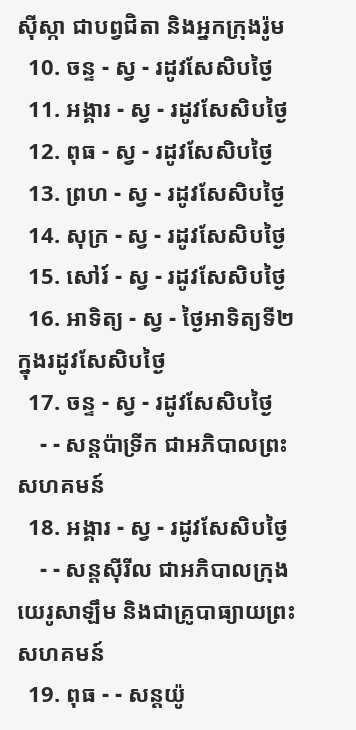ស៊ីស្កា ជាបព្វជិតា និងអ្នកក្រុងរ៉ូម
  10. ចន្ទ - ស្វ - រដូវសែសិបថ្ងៃ
  11. អង្គារ - ស្វ - រដូវសែសិបថ្ងៃ
  12. ពុធ - ស្វ - រដូវសែសិបថ្ងៃ
  13. ព្រហ - ស្វ - រដូវសែសិបថ្ងៃ
  14. សុក្រ - ស្វ - រដូវសែសិបថ្ងៃ
  15. សៅរ៍ - ស្វ - រដូវសែសិបថ្ងៃ
  16. អាទិត្យ - ស្វ - ថ្ងៃអាទិត្យទី២ ក្នុងរដូវសែសិបថ្ងៃ
  17. ចន្ទ - ស្វ - រដូវសែសិបថ្ងៃ
    - - សន្ដប៉ាទ្រីក ជាអភិបាលព្រះសហគមន៍
  18. អង្គារ - ស្វ - រដូវសែសិបថ្ងៃ
    - - សន្ដស៊ីរីល ជាអភិបាលក្រុងយេរូសាឡឹម និងជាគ្រូបាធ្យាយព្រះសហគមន៍
  19. ពុធ - - សន្ដយ៉ូ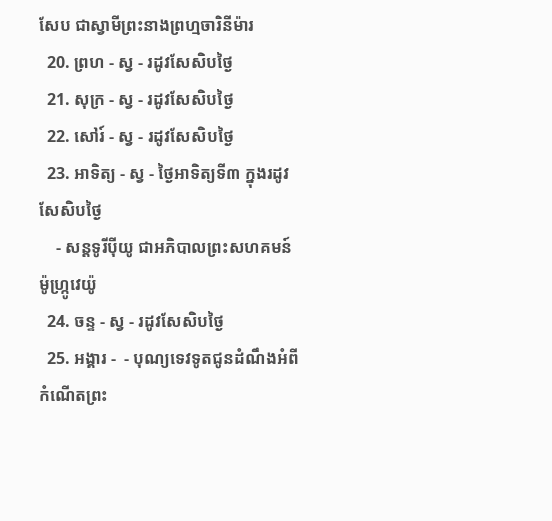សែប ជាស្វាមីព្រះនាងព្រហ្មចារិនីម៉ារ
  20. ព្រហ - ស្វ - រដូវសែសិបថ្ងៃ
  21. សុក្រ - ស្វ - រដូវសែសិបថ្ងៃ
  22. សៅរ៍ - ស្វ - រដូវសែសិបថ្ងៃ
  23. អាទិត្យ - ស្វ - ថ្ងៃអាទិត្យទី៣ ក្នុងរដូវសែសិបថ្ងៃ
    - សន្ដទូរីប៉ីយូ ជាអភិបាលព្រះសហគមន៍ ម៉ូហ្ក្រូវេយ៉ូ
  24. ចន្ទ - ស្វ - រដូវសែសិបថ្ងៃ
  25. អង្គារ -  - បុណ្យទេវទូតជូនដំណឹងអំពីកំណើតព្រះ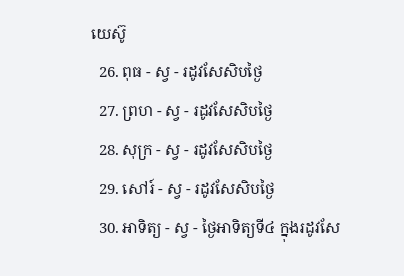យេស៊ូ
  26. ពុធ - ស្វ - រដូវសែសិបថ្ងៃ
  27. ព្រហ - ស្វ - រដូវសែសិបថ្ងៃ
  28. សុក្រ - ស្វ - រដូវសែសិបថ្ងៃ
  29. សៅរ៍ - ស្វ - រដូវសែសិបថ្ងៃ
  30. អាទិត្យ - ស្វ - ថ្ងៃអាទិត្យទី៤ ក្នុងរដូវសែ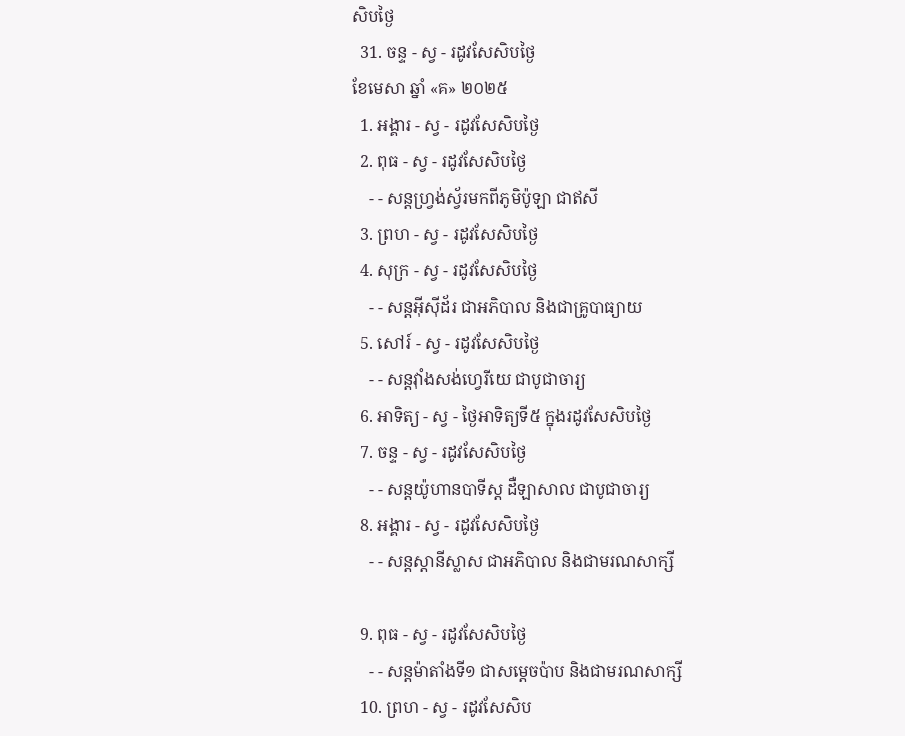សិបថ្ងៃ
  31. ចន្ទ - ស្វ - រដូវសែសិបថ្ងៃ
ខែមេសា ឆ្នាំ «គ» ២០២៥
  1. អង្គារ - ស្វ - រដូវសែសិបថ្ងៃ
  2. ពុធ - ស្វ - រដូវសែសិបថ្ងៃ
    - - សន្ដហ្វ្រង់ស្វ័រមកពីភូមិប៉ូឡា ជាឥសី
  3. ព្រហ - ស្វ - រដូវសែសិបថ្ងៃ
  4. សុក្រ - ស្វ - រដូវសែសិបថ្ងៃ
    - - សន្ដអ៊ីស៊ីដ័រ ជាអភិបាល និងជាគ្រូបាធ្យាយ
  5. សៅរ៍ - ស្វ - រដូវសែសិបថ្ងៃ
    - - សន្ដវ៉ាំងសង់ហ្វេរីយេ ជាបូជាចារ្យ
  6. អាទិត្យ - ស្វ - ថ្ងៃអាទិត្យទី៥ ក្នុងរដូវសែសិបថ្ងៃ
  7. ចន្ទ - ស្វ - រដូវសែសិបថ្ងៃ
    - - សន្ដយ៉ូហានបាទីស្ដ ដឺឡាសាល ជាបូជាចារ្យ
  8. អង្គារ - ស្វ - រដូវសែសិបថ្ងៃ
    - - សន្ដស្ដានីស្លាស ជាអភិបាល និងជាមរណសាក្សី

  9. ពុធ - ស្វ - រដូវសែសិបថ្ងៃ
    - - សន្ដម៉ាតាំងទី១ ជាសម្ដេចប៉ាប និងជាមរណសាក្សី
  10. ព្រហ - ស្វ - រដូវសែសិប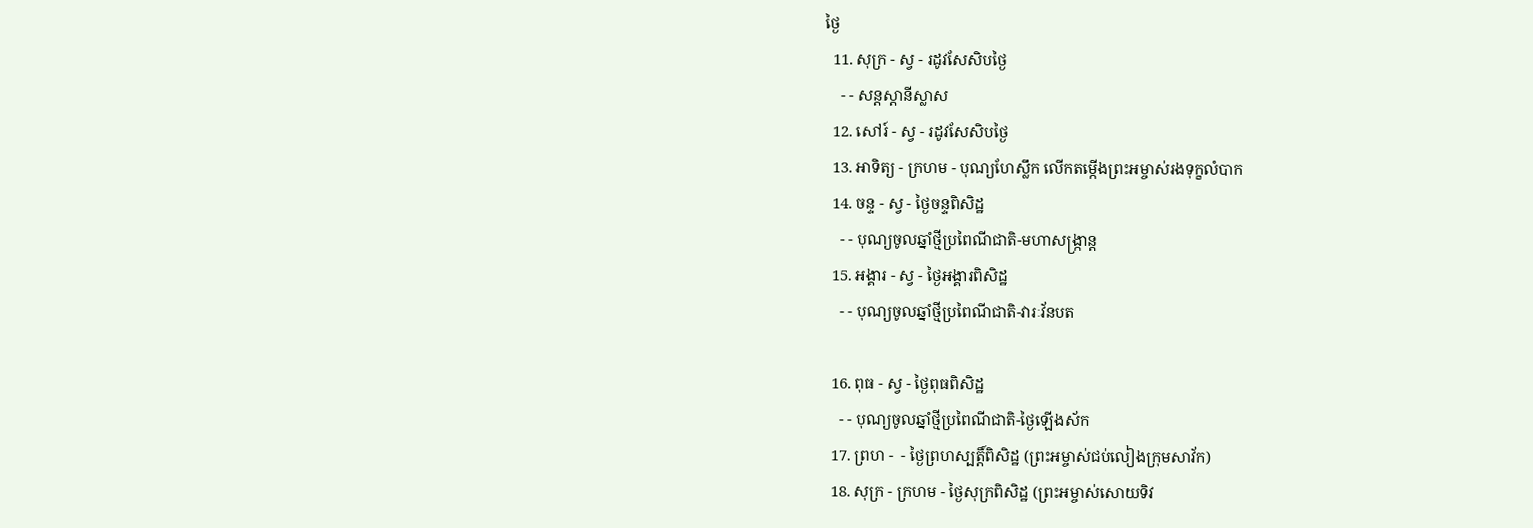ថ្ងៃ
  11. សុក្រ - ស្វ - រដូវសែសិបថ្ងៃ
    - - សន្ដស្ដានីស្លាស
  12. សៅរ៍ - ស្វ - រដូវសែសិបថ្ងៃ
  13. អាទិត្យ - ក្រហម - បុណ្យហែស្លឹក លើកតម្កើងព្រះអម្ចាស់រងទុក្ខលំបាក
  14. ចន្ទ - ស្វ - ថ្ងៃចន្ទពិសិដ្ឋ
    - - បុណ្យចូលឆ្នាំថ្មីប្រពៃណីជាតិ-មហាសង្រ្កាន្ដ
  15. អង្គារ - ស្វ - ថ្ងៃអង្គារពិសិដ្ឋ
    - - បុណ្យចូលឆ្នាំថ្មីប្រពៃណីជាតិ-វារៈវ័នបត

  16. ពុធ - ស្វ - ថ្ងៃពុធពិសិដ្ឋ
    - - បុណ្យចូលឆ្នាំថ្មីប្រពៃណីជាតិ-ថ្ងៃឡើងស័ក
  17. ព្រហ -  - ថ្ងៃព្រហស្បត្ដិ៍ពិសិដ្ឋ (ព្រះអម្ចាស់ជប់លៀងក្រុមសាវ័ក)
  18. សុក្រ - ក្រហម - ថ្ងៃសុក្រពិសិដ្ឋ (ព្រះអម្ចាស់សោយទិវ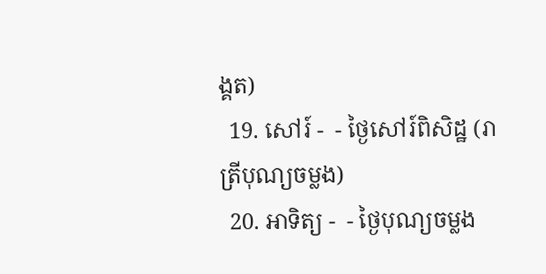ង្គត)
  19. សៅរ៍ -  - ថ្ងៃសៅរ៍ពិសិដ្ឋ (រាត្រីបុណ្យចម្លង)
  20. អាទិត្យ -  - ថ្ងៃបុណ្យចម្លង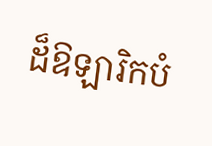ដ៏ឱឡារិកបំ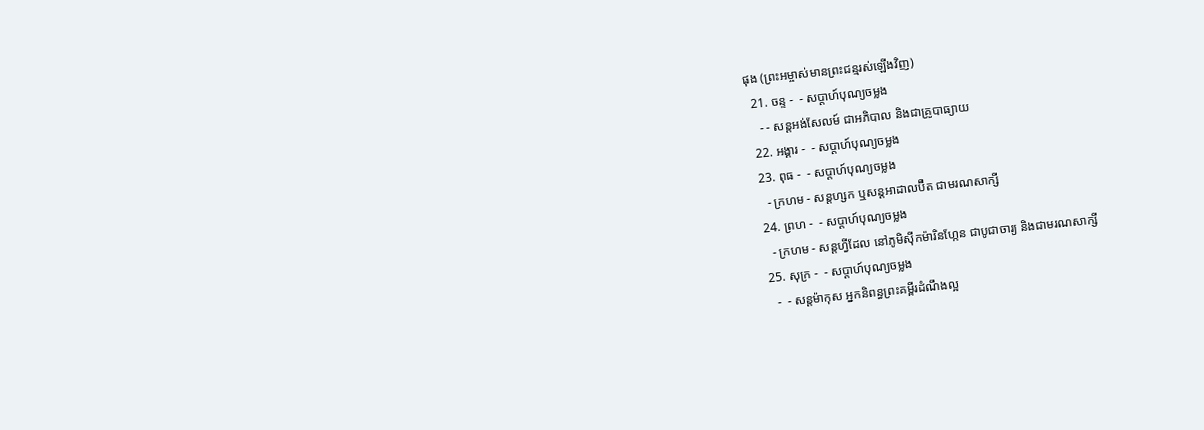ផុង (ព្រះអម្ចាស់មានព្រះជន្មរស់ឡើងវិញ)
  21. ចន្ទ -  - សប្ដាហ៍បុណ្យចម្លង
    - - សន្ដអង់សែលម៍ ជាអភិបាល និងជាគ្រូបាធ្យាយ
  22. អង្គារ -  - សប្ដាហ៍បុណ្យចម្លង
  23. ពុធ -  - សប្ដាហ៍បុណ្យចម្លង
    - ក្រហម - សន្ដហ្សក ឬសន្ដអាដាលប៊ឺត ជាមរណសាក្សី
  24. ព្រហ -  - សប្ដាហ៍បុណ្យចម្លង
    - ក្រហម - សន្ដហ្វីដែល នៅភូមិស៊ីកម៉ារិនហ្កែន ជាបូជាចារ្យ និងជាមរណសាក្សី
  25. សុក្រ -  - សប្ដាហ៍បុណ្យចម្លង
    -  - សន្ដម៉ាកុស អ្នកនិពន្ធព្រះគម្ពីរដំណឹងល្អ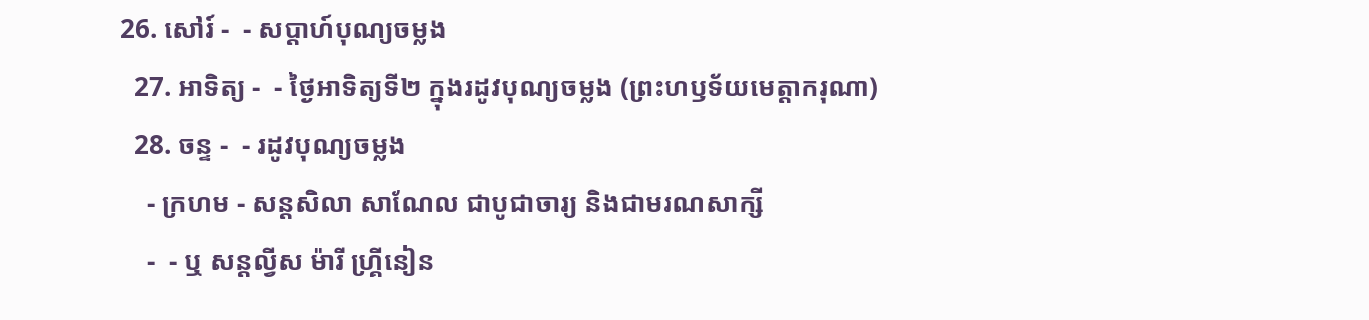26. សៅរ៍ -  - សប្ដាហ៍បុណ្យចម្លង
  27. អាទិត្យ -  - ថ្ងៃអាទិត្យទី២ ក្នុងរដូវបុណ្យចម្លង (ព្រះហឫទ័យមេត្ដាករុណា)
  28. ចន្ទ -  - រដូវបុណ្យចម្លង
    - ក្រហម - សន្ដសិលា សាណែល ជាបូជាចារ្យ និងជាមរណសាក្សី
    -  - ឬ សន្ដល្វីស ម៉ារី ហ្គ្រីនៀន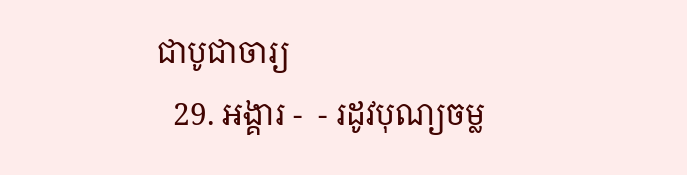ជាបូជាចារ្យ
  29. អង្គារ -  - រដូវបុណ្យចម្ល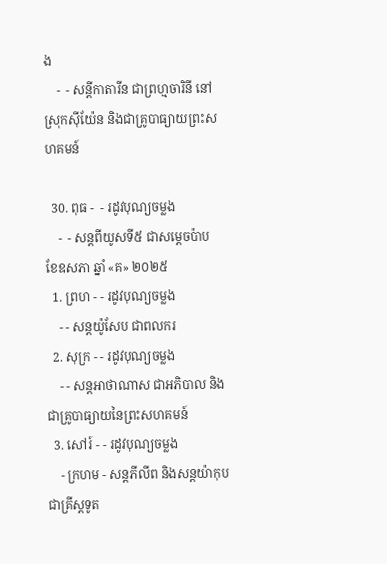ង
    -  - សន្ដីកាតារីន ជាព្រហ្មចារិនី នៅស្រុកស៊ីយ៉ែន និងជាគ្រូបាធ្យាយព្រះសហគមន៍

  30. ពុធ -  - រដូវបុណ្យចម្លង
    -  - សន្ដពីយូសទី៥ ជាសម្ដេចប៉ាប
ខែឧសភា ឆ្នាំ «គ» ២០២៥
  1. ព្រហ - - រដូវបុណ្យចម្លង
    - - សន្ដយ៉ូសែប ជាពលករ
  2. សុក្រ - - រដូវបុណ្យចម្លង
    - - សន្ដអាថាណាស ជាអភិបាល និងជាគ្រូបាធ្យាយនៃព្រះសហគមន៍
  3. សៅរ៍ - - រដូវបុណ្យចម្លង
    - ក្រហម - សន្ដភីលីព និងសន្ដយ៉ាកុបជាគ្រីស្ដទូត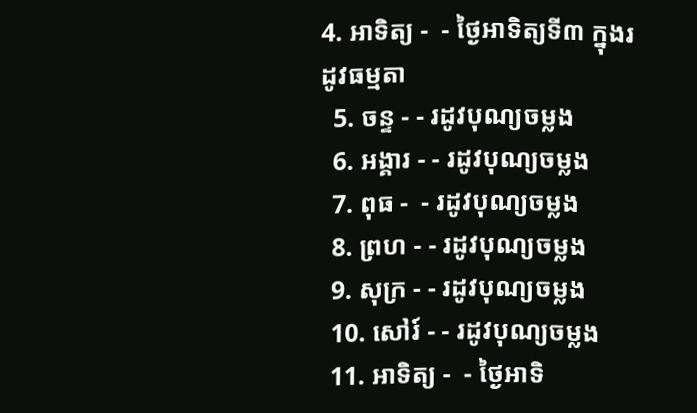4. អាទិត្យ -  - ថ្ងៃអាទិត្យទី៣ ក្នុងរដូវធម្មតា
  5. ចន្ទ - - រដូវបុណ្យចម្លង
  6. អង្គារ - - រដូវបុណ្យចម្លង
  7. ពុធ -  - រដូវបុណ្យចម្លង
  8. ព្រហ - - រដូវបុណ្យចម្លង
  9. សុក្រ - - រដូវបុណ្យចម្លង
  10. សៅរ៍ - - រដូវបុណ្យចម្លង
  11. អាទិត្យ -  - ថ្ងៃអាទិ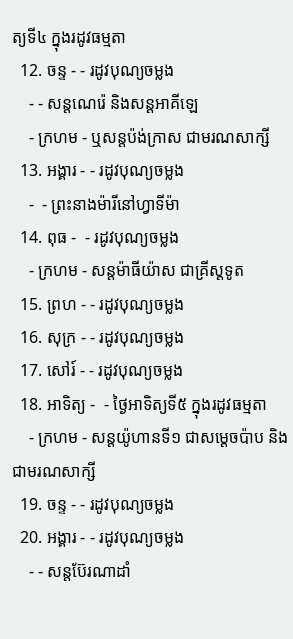ត្យទី៤ ក្នុងរដូវធម្មតា
  12. ចន្ទ - - រដូវបុណ្យចម្លង
    - - សន្ដណេរ៉េ និងសន្ដអាគីឡេ
    - ក្រហម - ឬសន្ដប៉ង់ក្រាស ជាមរណសាក្សី
  13. អង្គារ - - រដូវបុណ្យចម្លង
    -  - ព្រះនាងម៉ារីនៅហ្វាទីម៉ា
  14. ពុធ -  - រដូវបុណ្យចម្លង
    - ក្រហម - សន្ដម៉ាធីយ៉ាស ជាគ្រីស្ដទូត
  15. ព្រហ - - រដូវបុណ្យចម្លង
  16. សុក្រ - - រដូវបុណ្យចម្លង
  17. សៅរ៍ - - រដូវបុណ្យចម្លង
  18. អាទិត្យ -  - ថ្ងៃអាទិត្យទី៥ ក្នុងរដូវធម្មតា
    - ក្រហម - សន្ដយ៉ូហានទី១ ជាសម្ដេចប៉ាប និងជាមរណសាក្សី
  19. ចន្ទ - - រដូវបុណ្យចម្លង
  20. អង្គារ - - រដូវបុណ្យចម្លង
    - - សន្ដប៊ែរណាដាំ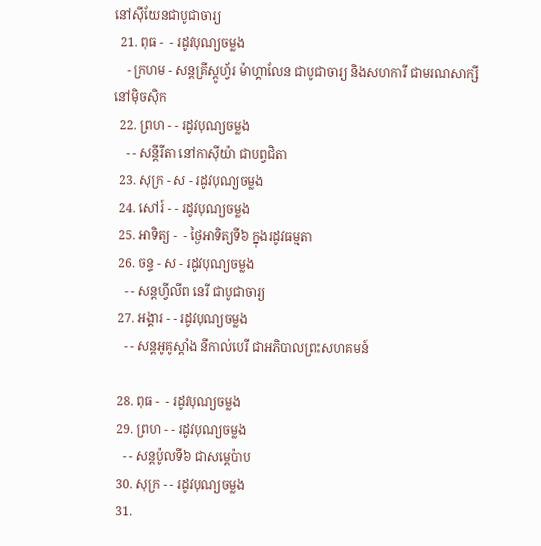នៅស៊ីយែនជាបូជាចារ្យ
  21. ពុធ -  - រដូវបុណ្យចម្លង
    - ក្រហម - សន្ដគ្រីស្ដូហ្វ័រ ម៉ាហ្គាលែន ជាបូជាចារ្យ និងសហការី ជាមរណសាក្សីនៅម៉ិចស៊ិក
  22. ព្រហ - - រដូវបុណ្យចម្លង
    - - សន្ដីរីតា នៅកាស៊ីយ៉ា ជាបព្វជិតា
  23. សុក្រ - ស - រដូវបុណ្យចម្លង
  24. សៅរ៍ - - រដូវបុណ្យចម្លង
  25. អាទិត្យ -  - ថ្ងៃអាទិត្យទី៦ ក្នុងរដូវធម្មតា
  26. ចន្ទ - ស - រដូវបុណ្យចម្លង
    - - សន្ដហ្វីលីព នេរី ជាបូជាចារ្យ
  27. អង្គារ - - រដូវបុណ្យចម្លង
    - - សន្ដអូគូស្ដាំង នីកាល់បេរី ជាអភិបាលព្រះសហគមន៍

  28. ពុធ -  - រដូវបុណ្យចម្លង
  29. ព្រហ - - រដូវបុណ្យចម្លង
    - - សន្ដប៉ូលទី៦ ជាសម្ដេប៉ាប
  30. សុក្រ - - រដូវបុណ្យចម្លង
  31.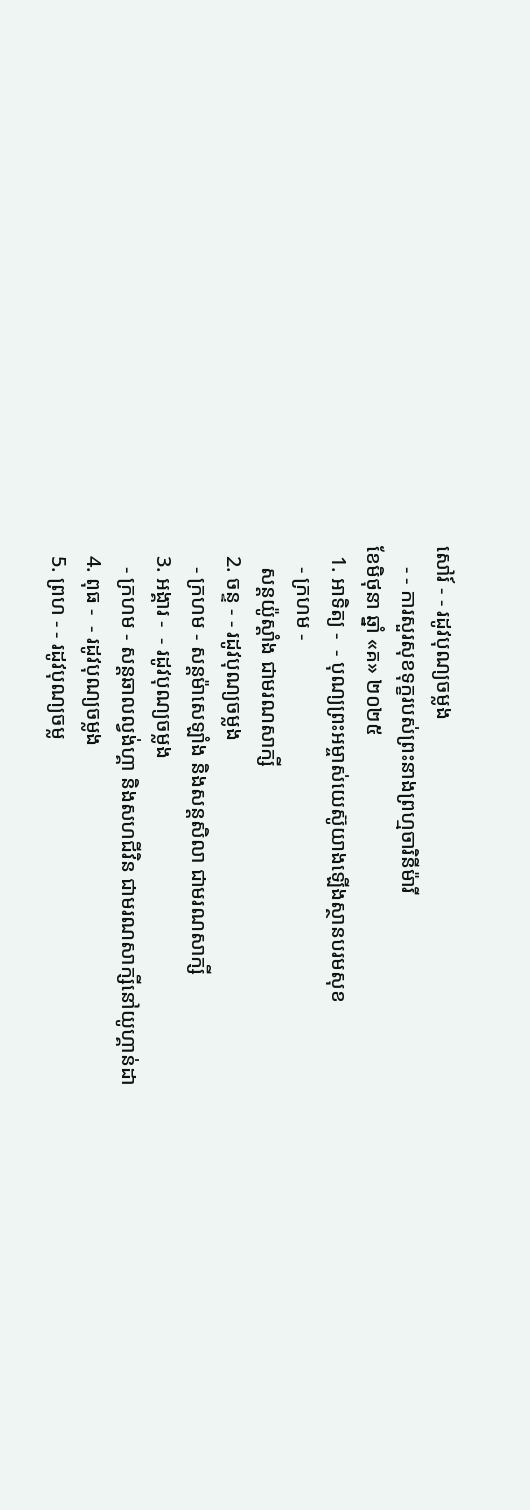សៅរ៍ - - រដូវបុណ្យចម្លង
    - - ការសួរសុខទុក្ខរបស់ព្រះនាងព្រហ្មចារិនីម៉ារី
ខែមិថុនា ឆ្នាំ «គ» ២០២៥
  1. អាទិត្យ -  - បុណ្យព្រះអម្ចាស់យេស៊ូយាងឡើងស្ថានបរមសុខ
    - ក្រហម -
    សន្ដយ៉ូស្ដាំង ជាមរណសាក្សី
  2. ចន្ទ - - រដូវបុណ្យចម្លង
    - ក្រហម - សន្ដម៉ាសេឡាំង និងសន្ដសិលា ជាមរណសាក្សី
  3. អង្គារ -  - រដូវបុណ្យចម្លង
    - ក្រហម - សន្ដឆាលល្វង់ហ្គា និងសហជីវិន ជាមរណសាក្សីនៅយូហ្គាន់ដា
  4. ពុធ -  - រដូវបុណ្យចម្លង
  5. ព្រហ - - រដូវបុណ្យចម្ល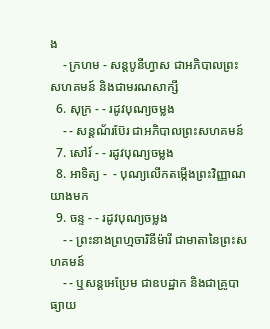ង
    - ក្រហម - សន្ដបូនីហ្វាស ជាអភិបាលព្រះសហគមន៍ និងជាមរណសាក្សី
  6. សុក្រ - - រដូវបុណ្យចម្លង
    - - សន្ដណ័រប៊ែរ ជាអភិបាលព្រះសហគមន៍
  7. សៅរ៍ - - រដូវបុណ្យចម្លង
  8. អាទិត្យ -  - បុណ្យលើកតម្កើងព្រះវិញ្ញាណយាងមក
  9. ចន្ទ - - រដូវបុណ្យចម្លង
    - - ព្រះនាងព្រហ្មចារិនីម៉ារី ជាមាតានៃព្រះសហគមន៍
    - - ឬសន្ដអេប្រែម ជាឧបដ្ឋាក និងជាគ្រូបាធ្យាយ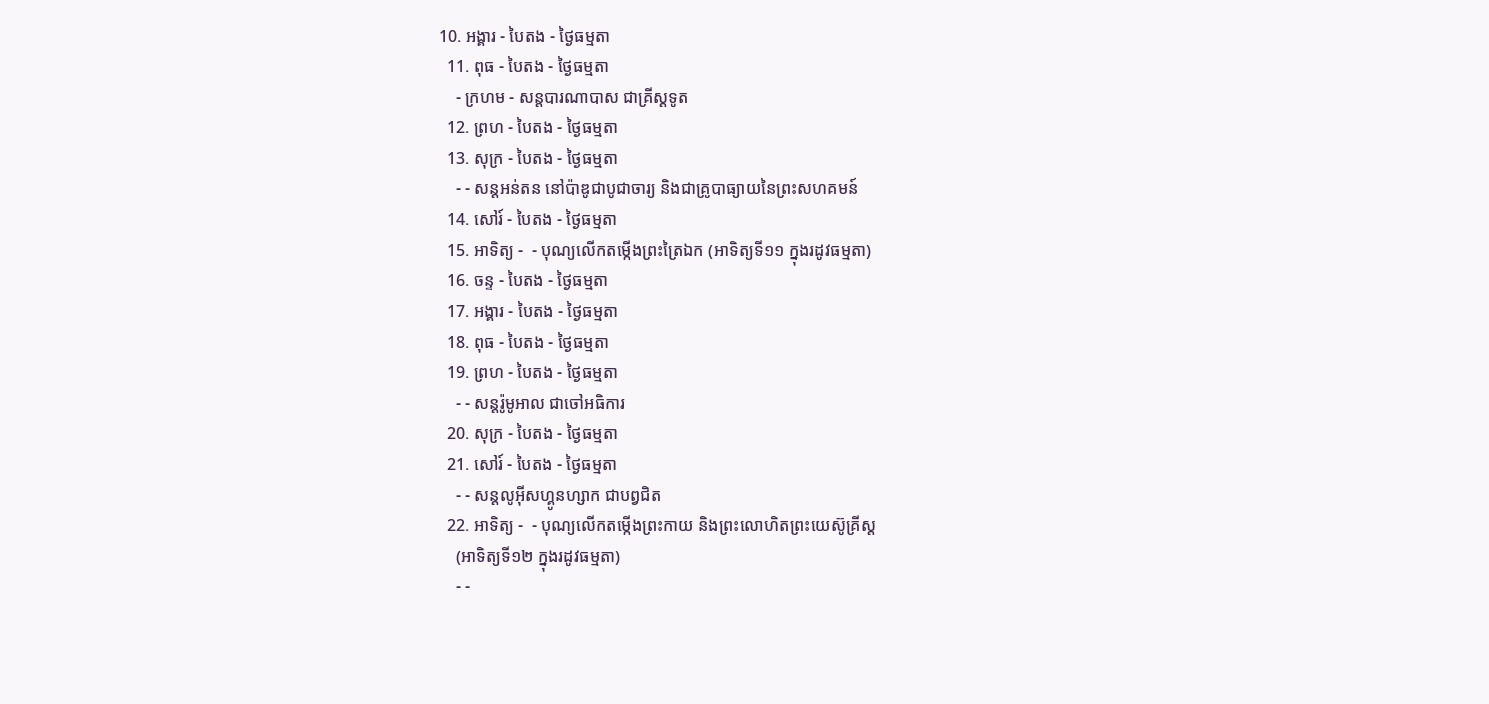10. អង្គារ - បៃតង - ថ្ងៃធម្មតា
  11. ពុធ - បៃតង - ថ្ងៃធម្មតា
    - ក្រហម - សន្ដបារណាបាស ជាគ្រីស្ដទូត
  12. ព្រហ - បៃតង - ថ្ងៃធម្មតា
  13. សុក្រ - បៃតង - ថ្ងៃធម្មតា
    - - សន្ដអន់តន នៅប៉ាឌូជាបូជាចារ្យ និងជាគ្រូបាធ្យាយនៃព្រះសហគមន៍
  14. សៅរ៍ - បៃតង - ថ្ងៃធម្មតា
  15. អាទិត្យ -  - បុណ្យលើកតម្កើងព្រះត្រៃឯក (អាទិត្យទី១១ ក្នុងរដូវធម្មតា)
  16. ចន្ទ - បៃតង - ថ្ងៃធម្មតា
  17. អង្គារ - បៃតង - ថ្ងៃធម្មតា
  18. ពុធ - បៃតង - ថ្ងៃធម្មតា
  19. ព្រហ - បៃតង - ថ្ងៃធម្មតា
    - - សន្ដរ៉ូមូអាល ជាចៅអធិការ
  20. សុក្រ - បៃតង - ថ្ងៃធម្មតា
  21. សៅរ៍ - បៃតង - ថ្ងៃធម្មតា
    - - សន្ដលូអ៊ីសហ្គូនហ្សាក ជាបព្វជិត
  22. អាទិត្យ -  - បុណ្យលើកតម្កើងព្រះកាយ និងព្រះលោហិតព្រះយេស៊ូគ្រីស្ដ
    (អាទិត្យទី១២ ក្នុងរដូវធម្មតា)
    - -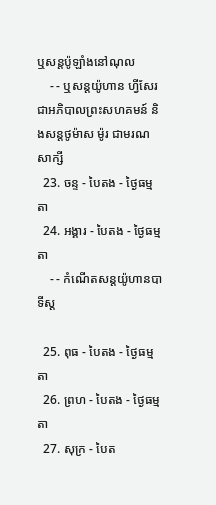ឬសន្ដប៉ូឡាំងនៅណុល
    - - ឬសន្ដយ៉ូហាន ហ្វីសែរជាអភិបាលព្រះសហគមន៍ និងសន្ដថូម៉ាស ម៉ូរ ជាមរណសាក្សី
  23. ចន្ទ - បៃតង - ថ្ងៃធម្មតា
  24. អង្គារ - បៃតង - ថ្ងៃធម្មតា
    - - កំណើតសន្ដយ៉ូហានបាទីស្ដ

  25. ពុធ - បៃតង - ថ្ងៃធម្មតា
  26. ព្រហ - បៃតង - ថ្ងៃធម្មតា
  27. សុក្រ - បៃត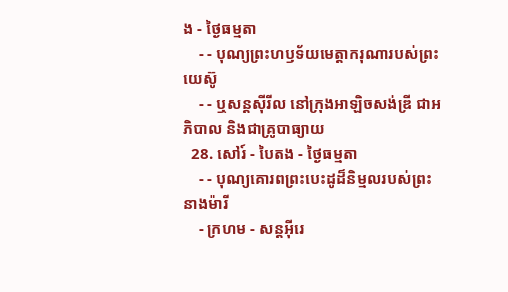ង - ថ្ងៃធម្មតា
    - - បុណ្យព្រះហឫទ័យមេត្ដាករុណារបស់ព្រះយេស៊ូ
    - - ឬសន្ដស៊ីរីល នៅក្រុងអាឡិចសង់ឌ្រី ជាអភិបាល និងជាគ្រូបាធ្យាយ
  28. សៅរ៍ - បៃតង - ថ្ងៃធម្មតា
    - - បុណ្យគោរពព្រះបេះដូដ៏និម្មលរបស់ព្រះនាងម៉ារី
    - ក្រហម - សន្ដអ៊ីរេ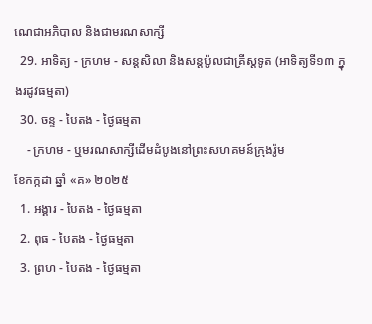ណេជាអភិបាល និងជាមរណសាក្សី
  29. អាទិត្យ - ក្រហម - សន្ដសិលា និងសន្ដប៉ូលជាគ្រីស្ដទូត (អាទិត្យទី១៣ ក្នុងរដូវធម្មតា)
  30. ចន្ទ - បៃតង - ថ្ងៃធម្មតា
    - ក្រហម - ឬមរណសាក្សីដើមដំបូងនៅព្រះសហគមន៍ក្រុងរ៉ូម
ខែកក្កដា ឆ្នាំ «គ» ២០២៥
  1. អង្គារ - បៃតង - ថ្ងៃធម្មតា
  2. ពុធ - បៃតង - ថ្ងៃធម្មតា
  3. ព្រហ - បៃតង - ថ្ងៃធម្មតា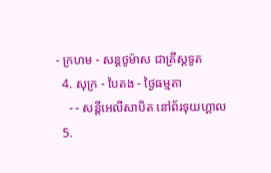- ក្រហម - សន្ដថូម៉ាស ជាគ្រីស្ដទូត
  4. សុក្រ - បៃតង - ថ្ងៃធម្មតា
    - - សន្ដីអេលីសាបិត នៅព័រទុយហ្គាល
  5.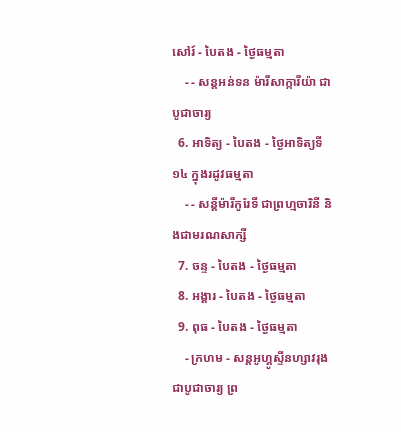សៅរ៍ - បៃតង - ថ្ងៃធម្មតា
    - - សន្ដអន់ទន ម៉ារីសាក្ការីយ៉ា ជាបូជាចារ្យ
  6. អាទិត្យ - បៃតង - ថ្ងៃអាទិត្យទី១៤ ក្នុងរដូវធម្មតា
    - - សន្ដីម៉ារីកូរែទី ជាព្រហ្មចារិនី និងជាមរណសាក្សី
  7. ចន្ទ - បៃតង - ថ្ងៃធម្មតា
  8. អង្គារ - បៃតង - ថ្ងៃធម្មតា
  9. ពុធ - បៃតង - ថ្ងៃធម្មតា
    - ក្រហម - សន្ដអូហ្គូស្ទីនហ្សាវរុង ជាបូជាចារ្យ ព្រ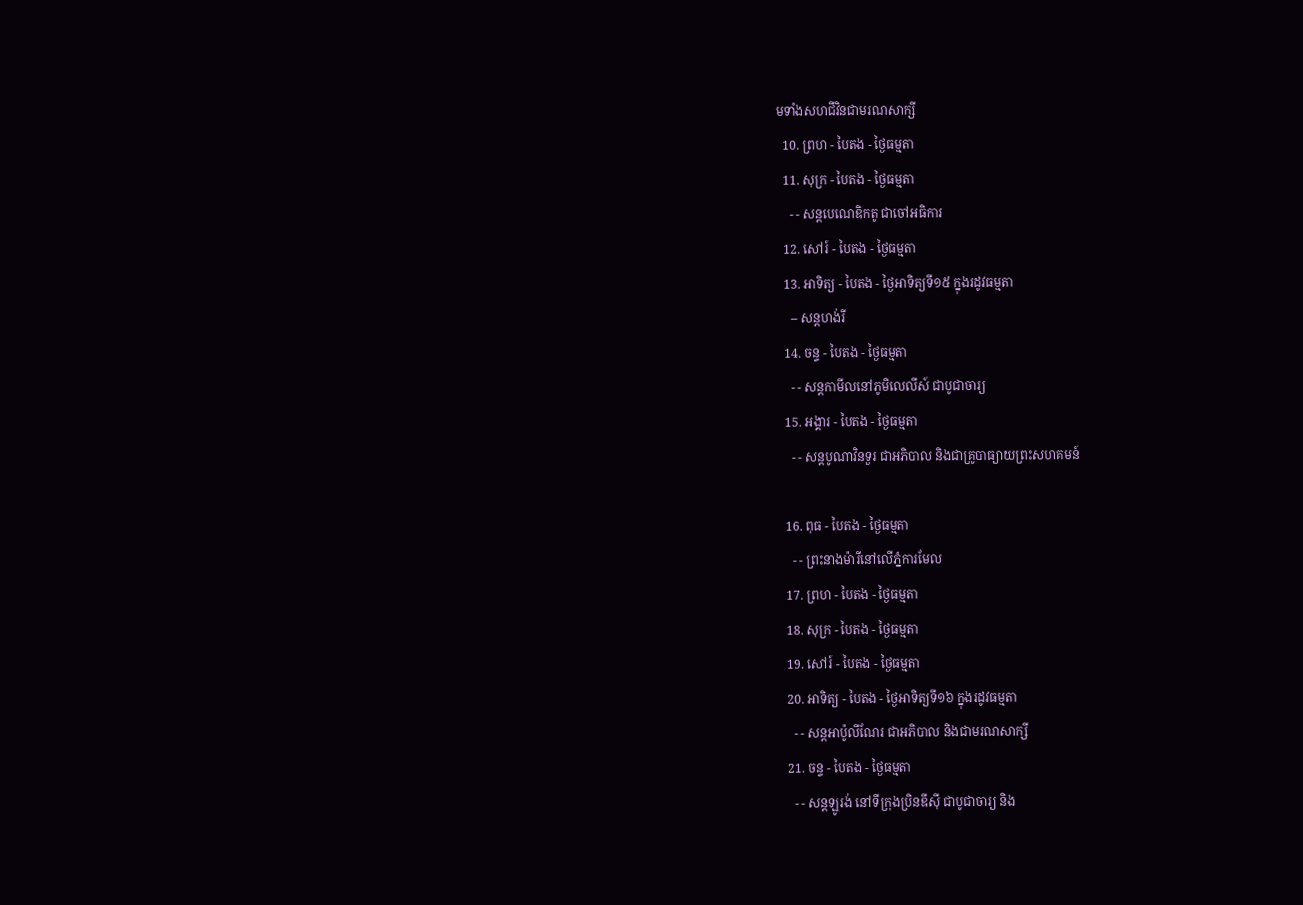មទាំងសហជីវិនជាមរណសាក្សី
  10. ព្រហ - បៃតង - ថ្ងៃធម្មតា
  11. សុក្រ - បៃតង - ថ្ងៃធម្មតា
    - - សន្ដបេណេឌិកតូ ជាចៅអធិការ
  12. សៅរ៍ - បៃតង - ថ្ងៃធម្មតា
  13. អាទិត្យ - បៃតង - ថ្ងៃអាទិត្យទី១៥ ក្នុងរដូវធម្មតា
    -- សន្ដហង់រី
  14. ចន្ទ - បៃតង - ថ្ងៃធម្មតា
    - - សន្ដកាមីលនៅភូមិលេលីស៍ ជាបូជាចារ្យ
  15. អង្គារ - បៃតង - ថ្ងៃធម្មតា
    - - សន្ដបូណាវិនទួរ ជាអភិបាល និងជាគ្រូបាធ្យាយព្រះសហគមន៍

  16. ពុធ - បៃតង - ថ្ងៃធម្មតា
    - - ព្រះនាងម៉ារីនៅលើភ្នំការមែល
  17. ព្រហ - បៃតង - ថ្ងៃធម្មតា
  18. សុក្រ - បៃតង - ថ្ងៃធម្មតា
  19. សៅរ៍ - បៃតង - ថ្ងៃធម្មតា
  20. អាទិត្យ - បៃតង - ថ្ងៃអាទិត្យទី១៦ ក្នុងរដូវធម្មតា
    - - សន្ដអាប៉ូលីណែរ ជាអភិបាល និងជាមរណសាក្សី
  21. ចន្ទ - បៃតង - ថ្ងៃធម្មតា
    - - សន្ដឡូរង់ នៅទីក្រុងប្រិនឌីស៊ី ជាបូជាចារ្យ និង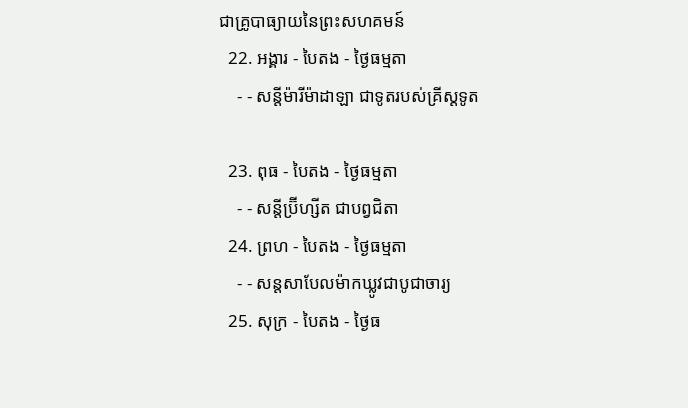ជាគ្រូបាធ្យាយនៃព្រះសហគមន៍
  22. អង្គារ - បៃតង - ថ្ងៃធម្មតា
    - - សន្ដីម៉ារីម៉ាដាឡា ជាទូតរបស់គ្រីស្ដទូត

  23. ពុធ - បៃតង - ថ្ងៃធម្មតា
    - - សន្ដីប្រ៊ីហ្សីត ជាបព្វជិតា
  24. ព្រហ - បៃតង - ថ្ងៃធម្មតា
    - - សន្ដសាបែលម៉ាកឃ្លូវជាបូជាចារ្យ
  25. សុក្រ - បៃតង - ថ្ងៃធ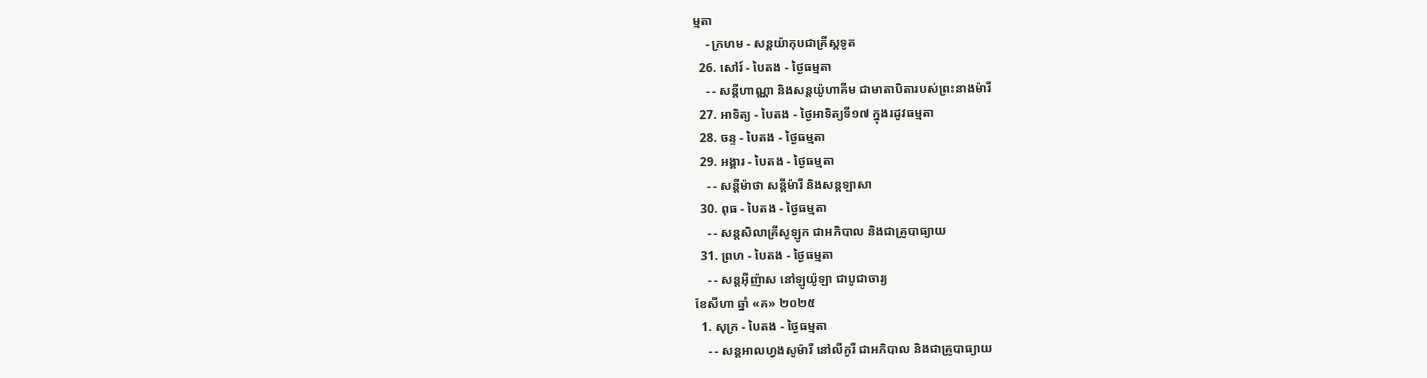ម្មតា
    - ក្រហម - សន្ដយ៉ាកុបជាគ្រីស្ដទូត
  26. សៅរ៍ - បៃតង - ថ្ងៃធម្មតា
    - - សន្ដីហាណ្ណា និងសន្ដយ៉ូហាគីម ជាមាតាបិតារបស់ព្រះនាងម៉ារី
  27. អាទិត្យ - បៃតង - ថ្ងៃអាទិត្យទី១៧ ក្នុងរដូវធម្មតា
  28. ចន្ទ - បៃតង - ថ្ងៃធម្មតា
  29. អង្គារ - បៃតង - ថ្ងៃធម្មតា
    - - សន្ដីម៉ាថា សន្ដីម៉ារី និងសន្ដឡាសា
  30. ពុធ - បៃតង - ថ្ងៃធម្មតា
    - - សន្ដសិលាគ្រីសូឡូក ជាអភិបាល និងជាគ្រូបាធ្យាយ
  31. ព្រហ - បៃតង - ថ្ងៃធម្មតា
    - - សន្ដអ៊ីញ៉ាស នៅឡូយ៉ូឡា ជាបូជាចារ្យ
ខែសីហា ឆ្នាំ «គ» ២០២៥
  1. សុក្រ - បៃតង - ថ្ងៃធម្មតា
    - - សន្ដអាលហ្វងសូម៉ារី នៅលីកូរី ជាអភិបាល និងជាគ្រូបាធ្យាយ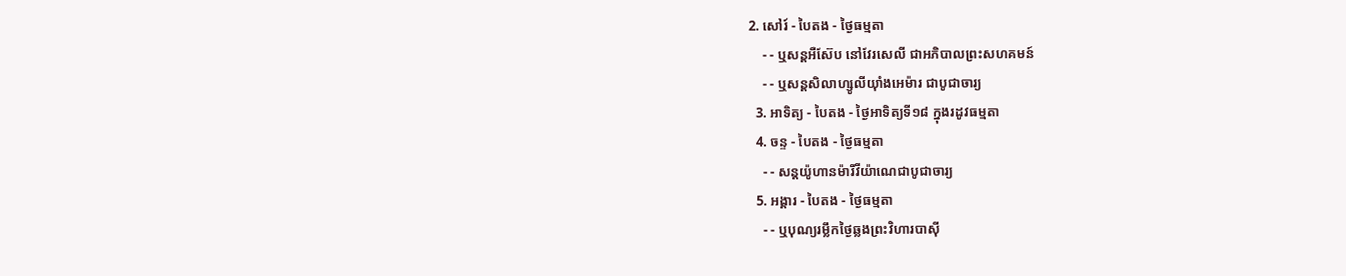2. សៅរ៍ - បៃតង - ថ្ងៃធម្មតា
    - - ឬសន្ដអឺស៊ែប នៅវែរសេលី ជាអភិបាលព្រះសហគមន៍
    - - ឬសន្ដសិលាហ្សូលីយ៉ាំងអេម៉ារ ជាបូជាចារ្យ
  3. អាទិត្យ - បៃតង - ថ្ងៃអាទិត្យទី១៨ ក្នុងរដូវធម្មតា
  4. ចន្ទ - បៃតង - ថ្ងៃធម្មតា
    - - សន្ដយ៉ូហានម៉ារីវីយ៉ាណេជាបូជាចារ្យ
  5. អង្គារ - បៃតង - ថ្ងៃធម្មតា
    - - ឬបុណ្យរម្លឹកថ្ងៃឆ្លងព្រះវិហារបាស៊ី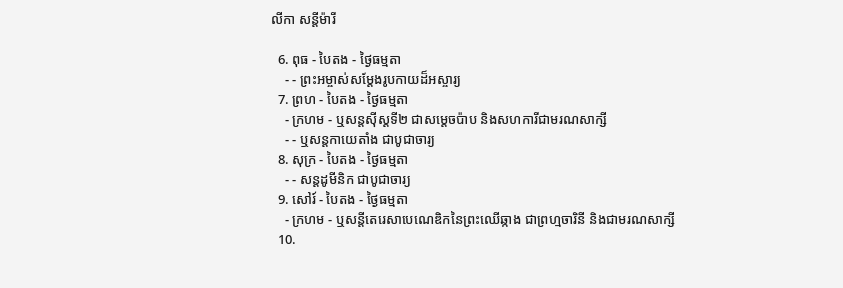លីកា សន្ដីម៉ារី

  6. ពុធ - បៃតង - ថ្ងៃធម្មតា
    - - ព្រះអម្ចាស់សម្ដែងរូបកាយដ៏អស្ចារ្យ
  7. ព្រហ - បៃតង - ថ្ងៃធម្មតា
    - ក្រហម - ឬសន្ដស៊ីស្ដទី២ ជាសម្ដេចប៉ាប និងសហការីជាមរណសាក្សី
    - - ឬសន្ដកាយេតាំង ជាបូជាចារ្យ
  8. សុក្រ - បៃតង - ថ្ងៃធម្មតា
    - - សន្ដដូមីនិក ជាបូជាចារ្យ
  9. សៅរ៍ - បៃតង - ថ្ងៃធម្មតា
    - ក្រហម - ឬសន្ដីតេរេសាបេណេឌិកនៃព្រះឈើឆ្កាង ជាព្រហ្មចារិនី និងជាមរណសាក្សី
  10.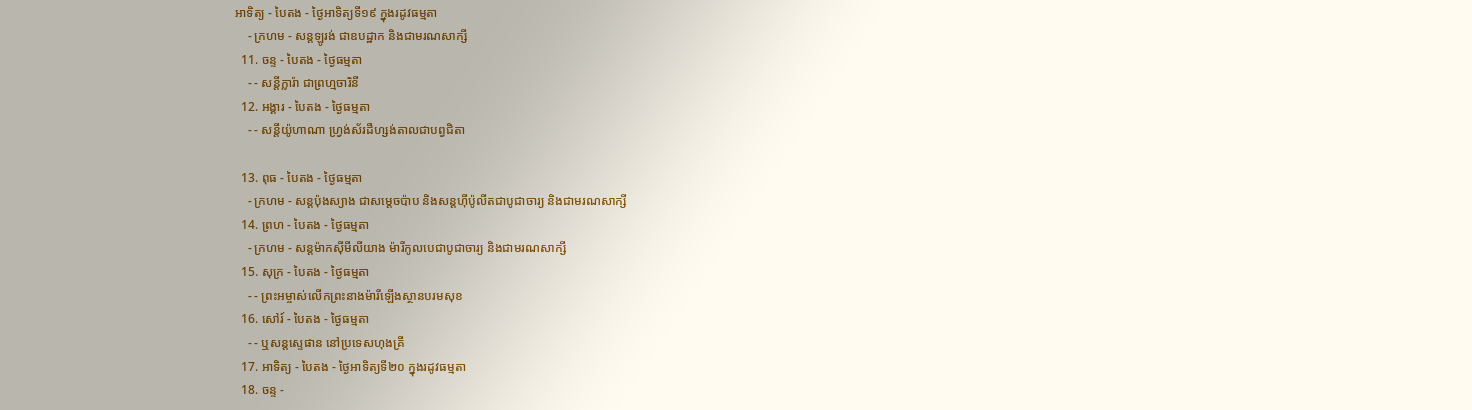អាទិត្យ - បៃតង - ថ្ងៃអាទិត្យទី១៩ ក្នុងរដូវធម្មតា
    - ក្រហម - សន្ដឡូរង់ ជាឧបដ្ឋាក និងជាមរណសាក្សី
  11. ចន្ទ - បៃតង - ថ្ងៃធម្មតា
    - - សន្ដីក្លារ៉ា ជាព្រហ្មចារិនី
  12. អង្គារ - បៃតង - ថ្ងៃធម្មតា
    - - សន្ដីយ៉ូហាណា ហ្វ្រង់ស័រដឺហ្សង់តាលជាបព្វជិតា

  13. ពុធ - បៃតង - ថ្ងៃធម្មតា
    - ក្រហម - សន្ដប៉ុងស្យាង ជាសម្ដេចប៉ាប និងសន្ដហ៊ីប៉ូលីតជាបូជាចារ្យ និងជាមរណសាក្សី
  14. ព្រហ - បៃតង - ថ្ងៃធម្មតា
    - ក្រហម - សន្ដម៉ាកស៊ីមីលីយាង ម៉ារីកូលបេជាបូជាចារ្យ និងជាមរណសាក្សី
  15. សុក្រ - បៃតង - ថ្ងៃធម្មតា
    - - ព្រះអម្ចាស់លើកព្រះនាងម៉ារីឡើងស្ថានបរមសុខ
  16. សៅរ៍ - បៃតង - ថ្ងៃធម្មតា
    - - ឬសន្ដស្ទេផាន នៅប្រទេសហុងគ្រី
  17. អាទិត្យ - បៃតង - ថ្ងៃអាទិត្យទី២០ ក្នុងរដូវធម្មតា
  18. ចន្ទ -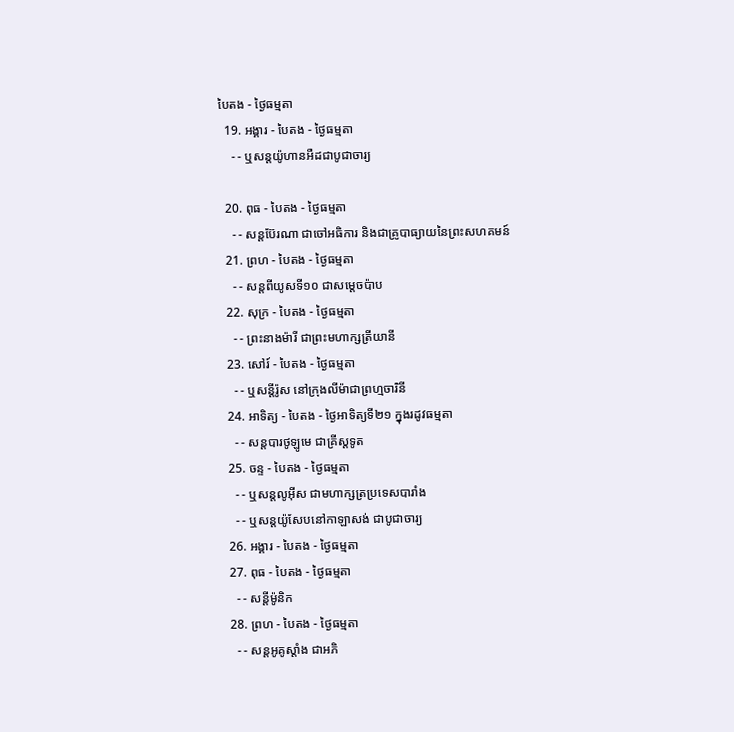បៃតង - ថ្ងៃធម្មតា
  19. អង្គារ - បៃតង - ថ្ងៃធម្មតា
    - - ឬសន្ដយ៉ូហានអឺដជាបូជាចារ្យ

  20. ពុធ - បៃតង - ថ្ងៃធម្មតា
    - - សន្ដប៊ែរណា ជាចៅអធិការ និងជាគ្រូបាធ្យាយនៃព្រះសហគមន៍
  21. ព្រហ - បៃតង - ថ្ងៃធម្មតា
    - - សន្ដពីយូសទី១០ ជាសម្ដេចប៉ាប
  22. សុក្រ - បៃតង - ថ្ងៃធម្មតា
    - - ព្រះនាងម៉ារី ជាព្រះមហាក្សត្រីយានី
  23. សៅរ៍ - បៃតង - ថ្ងៃធម្មតា
    - - ឬសន្ដីរ៉ូស នៅក្រុងលីម៉ាជាព្រហ្មចារិនី
  24. អាទិត្យ - បៃតង - ថ្ងៃអាទិត្យទី២១ ក្នុងរដូវធម្មតា
    - - សន្ដបារថូឡូមេ ជាគ្រីស្ដទូត
  25. ចន្ទ - បៃតង - ថ្ងៃធម្មតា
    - - ឬសន្ដលូអ៊ីស ជាមហាក្សត្រប្រទេសបារាំង
    - - ឬសន្ដយ៉ូសែបនៅកាឡាសង់ ជាបូជាចារ្យ
  26. អង្គារ - បៃតង - ថ្ងៃធម្មតា
  27. ពុធ - បៃតង - ថ្ងៃធម្មតា
    - - សន្ដីម៉ូនិក
  28. ព្រហ - បៃតង - ថ្ងៃធម្មតា
    - - សន្ដអូគូស្ដាំង ជាអភិ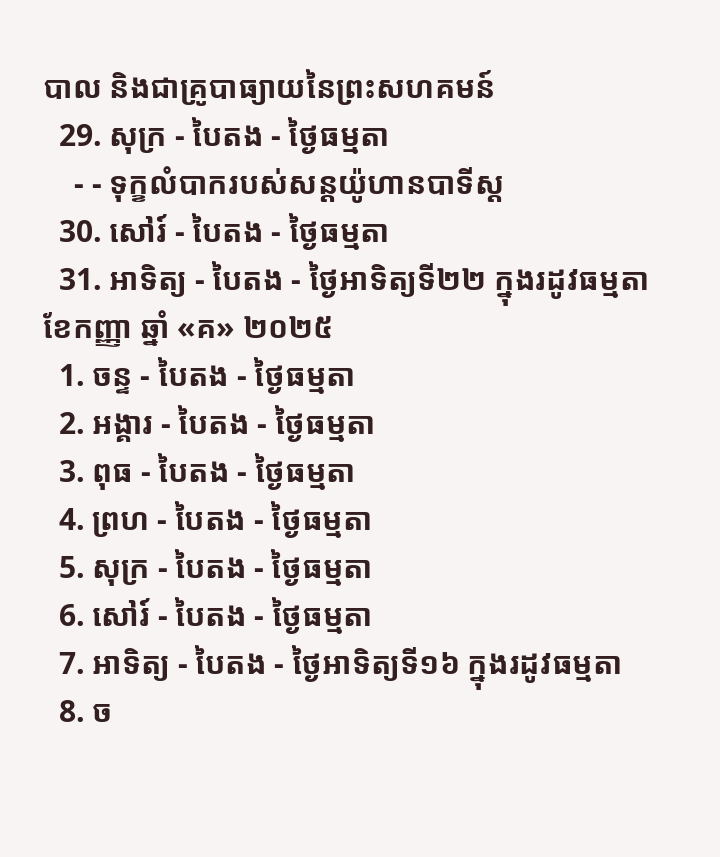បាល និងជាគ្រូបាធ្យាយនៃព្រះសហគមន៍
  29. សុក្រ - បៃតង - ថ្ងៃធម្មតា
    - - ទុក្ខលំបាករបស់សន្ដយ៉ូហានបាទីស្ដ
  30. សៅរ៍ - បៃតង - ថ្ងៃធម្មតា
  31. អាទិត្យ - បៃតង - ថ្ងៃអាទិត្យទី២២ ក្នុងរដូវធម្មតា
ខែកញ្ញា ឆ្នាំ «គ» ២០២៥
  1. ចន្ទ - បៃតង - ថ្ងៃធម្មតា
  2. អង្គារ - បៃតង - ថ្ងៃធម្មតា
  3. ពុធ - បៃតង - ថ្ងៃធម្មតា
  4. ព្រហ - បៃតង - ថ្ងៃធម្មតា
  5. សុក្រ - បៃតង - ថ្ងៃធម្មតា
  6. សៅរ៍ - បៃតង - ថ្ងៃធម្មតា
  7. អាទិត្យ - បៃតង - ថ្ងៃអាទិត្យទី១៦ ក្នុងរដូវធម្មតា
  8. ច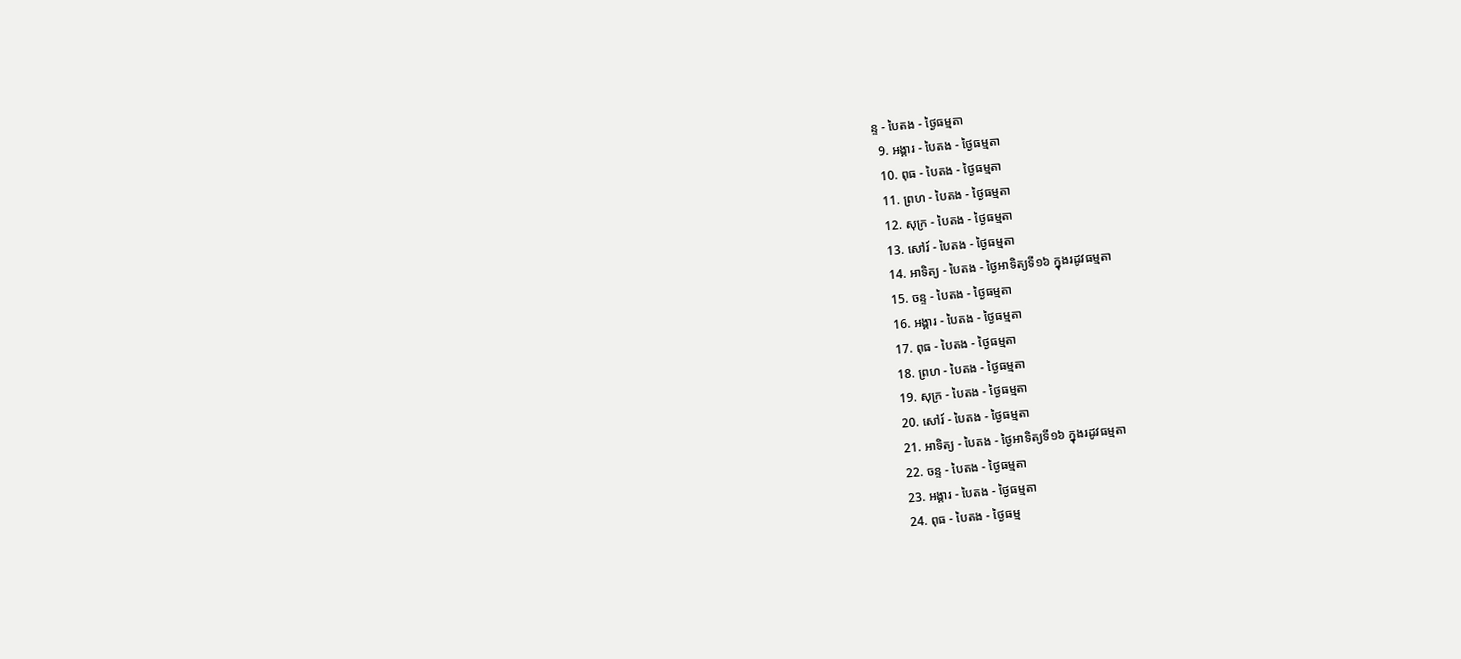ន្ទ - បៃតង - ថ្ងៃធម្មតា
  9. អង្គារ - បៃតង - ថ្ងៃធម្មតា
  10. ពុធ - បៃតង - ថ្ងៃធម្មតា
  11. ព្រហ - បៃតង - ថ្ងៃធម្មតា
  12. សុក្រ - បៃតង - ថ្ងៃធម្មតា
  13. សៅរ៍ - បៃតង - ថ្ងៃធម្មតា
  14. អាទិត្យ - បៃតង - ថ្ងៃអាទិត្យទី១៦ ក្នុងរដូវធម្មតា
  15. ចន្ទ - បៃតង - ថ្ងៃធម្មតា
  16. អង្គារ - បៃតង - ថ្ងៃធម្មតា
  17. ពុធ - បៃតង - ថ្ងៃធម្មតា
  18. ព្រហ - បៃតង - ថ្ងៃធម្មតា
  19. សុក្រ - បៃតង - ថ្ងៃធម្មតា
  20. សៅរ៍ - បៃតង - ថ្ងៃធម្មតា
  21. អាទិត្យ - បៃតង - ថ្ងៃអាទិត្យទី១៦ ក្នុងរដូវធម្មតា
  22. ចន្ទ - បៃតង - ថ្ងៃធម្មតា
  23. អង្គារ - បៃតង - ថ្ងៃធម្មតា
  24. ពុធ - បៃតង - ថ្ងៃធម្ម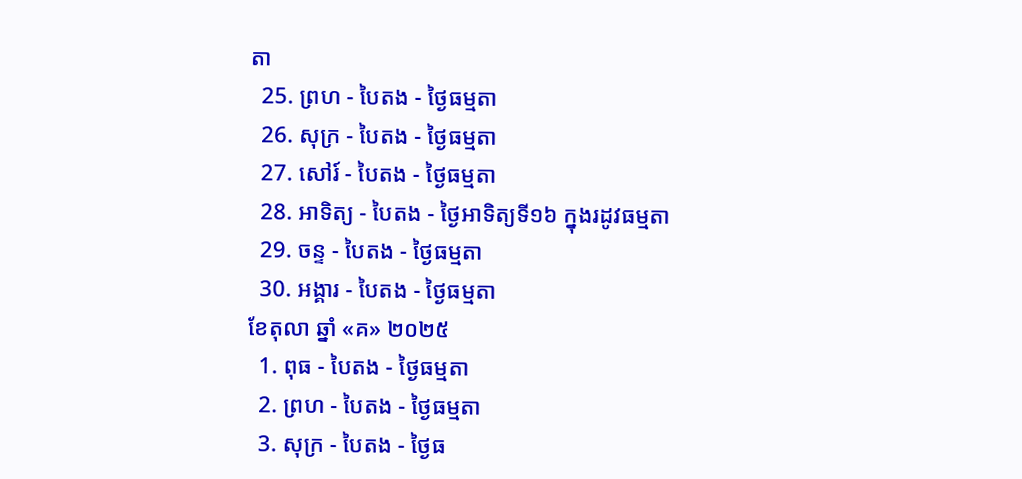តា
  25. ព្រហ - បៃតង - ថ្ងៃធម្មតា
  26. សុក្រ - បៃតង - ថ្ងៃធម្មតា
  27. សៅរ៍ - បៃតង - ថ្ងៃធម្មតា
  28. អាទិត្យ - បៃតង - ថ្ងៃអាទិត្យទី១៦ ក្នុងរដូវធម្មតា
  29. ចន្ទ - បៃតង - ថ្ងៃធម្មតា
  30. អង្គារ - បៃតង - ថ្ងៃធម្មតា
ខែតុលា ឆ្នាំ «គ» ២០២៥
  1. ពុធ - បៃតង - ថ្ងៃធម្មតា
  2. ព្រហ - បៃតង - ថ្ងៃធម្មតា
  3. សុក្រ - បៃតង - ថ្ងៃធ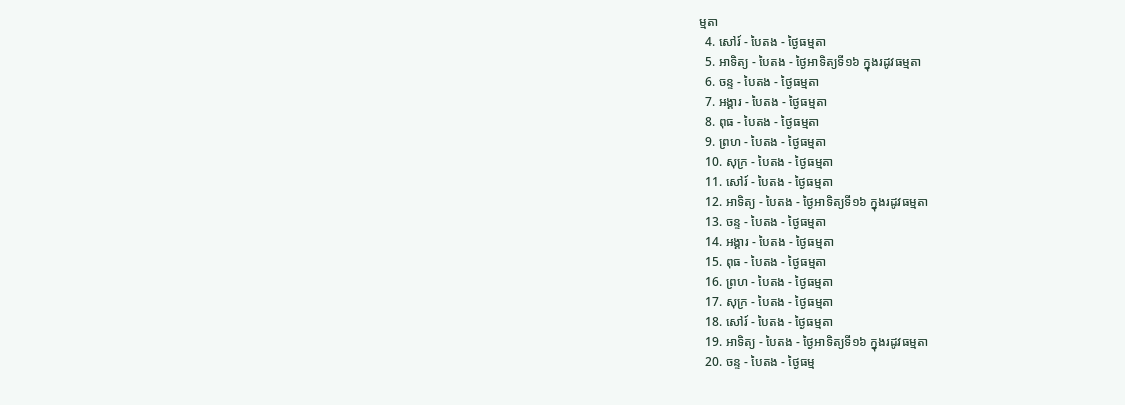ម្មតា
  4. សៅរ៍ - បៃតង - ថ្ងៃធម្មតា
  5. អាទិត្យ - បៃតង - ថ្ងៃអាទិត្យទី១៦ ក្នុងរដូវធម្មតា
  6. ចន្ទ - បៃតង - ថ្ងៃធម្មតា
  7. អង្គារ - បៃតង - ថ្ងៃធម្មតា
  8. ពុធ - បៃតង - ថ្ងៃធម្មតា
  9. ព្រហ - បៃតង - ថ្ងៃធម្មតា
  10. សុក្រ - បៃតង - ថ្ងៃធម្មតា
  11. សៅរ៍ - បៃតង - ថ្ងៃធម្មតា
  12. អាទិត្យ - បៃតង - ថ្ងៃអាទិត្យទី១៦ ក្នុងរដូវធម្មតា
  13. ចន្ទ - បៃតង - ថ្ងៃធម្មតា
  14. អង្គារ - បៃតង - ថ្ងៃធម្មតា
  15. ពុធ - បៃតង - ថ្ងៃធម្មតា
  16. ព្រហ - បៃតង - ថ្ងៃធម្មតា
  17. សុក្រ - បៃតង - ថ្ងៃធម្មតា
  18. សៅរ៍ - បៃតង - ថ្ងៃធម្មតា
  19. អាទិត្យ - បៃតង - ថ្ងៃអាទិត្យទី១៦ ក្នុងរដូវធម្មតា
  20. ចន្ទ - បៃតង - ថ្ងៃធម្ម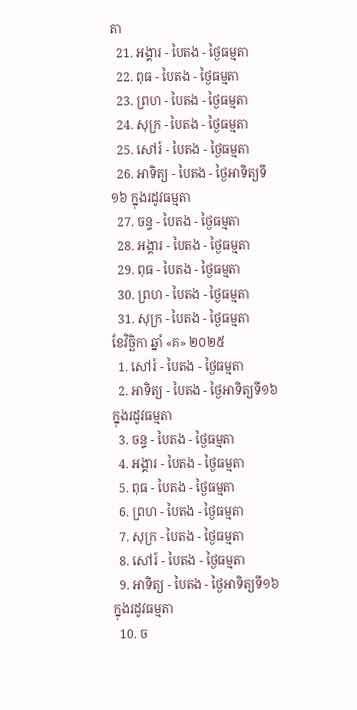តា
  21. អង្គារ - បៃតង - ថ្ងៃធម្មតា
  22. ពុធ - បៃតង - ថ្ងៃធម្មតា
  23. ព្រហ - បៃតង - ថ្ងៃធម្មតា
  24. សុក្រ - បៃតង - ថ្ងៃធម្មតា
  25. សៅរ៍ - បៃតង - ថ្ងៃធម្មតា
  26. អាទិត្យ - បៃតង - ថ្ងៃអាទិត្យទី១៦ ក្នុងរដូវធម្មតា
  27. ចន្ទ - បៃតង - ថ្ងៃធម្មតា
  28. អង្គារ - បៃតង - ថ្ងៃធម្មតា
  29. ពុធ - បៃតង - ថ្ងៃធម្មតា
  30. ព្រហ - បៃតង - ថ្ងៃធម្មតា
  31. សុក្រ - បៃតង - ថ្ងៃធម្មតា
ខែវិច្ឆិកា ឆ្នាំ «គ» ២០២៥
  1. សៅរ៍ - បៃតង - ថ្ងៃធម្មតា
  2. អាទិត្យ - បៃតង - ថ្ងៃអាទិត្យទី១៦ ក្នុងរដូវធម្មតា
  3. ចន្ទ - បៃតង - ថ្ងៃធម្មតា
  4. អង្គារ - បៃតង - ថ្ងៃធម្មតា
  5. ពុធ - បៃតង - ថ្ងៃធម្មតា
  6. ព្រហ - បៃតង - ថ្ងៃធម្មតា
  7. សុក្រ - បៃតង - ថ្ងៃធម្មតា
  8. សៅរ៍ - បៃតង - ថ្ងៃធម្មតា
  9. អាទិត្យ - បៃតង - ថ្ងៃអាទិត្យទី១៦ ក្នុងរដូវធម្មតា
  10. ច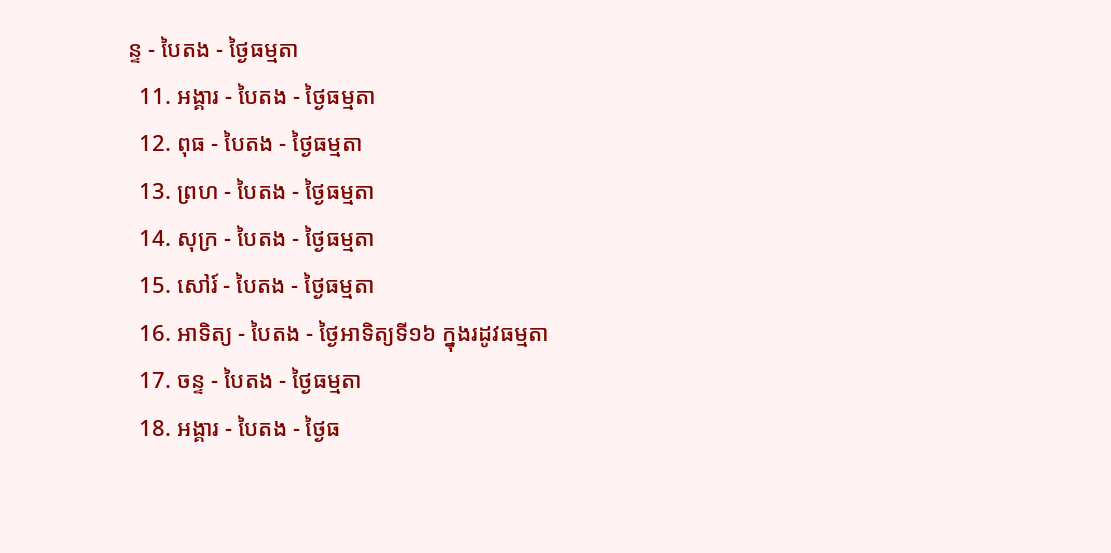ន្ទ - បៃតង - ថ្ងៃធម្មតា
  11. អង្គារ - បៃតង - ថ្ងៃធម្មតា
  12. ពុធ - បៃតង - ថ្ងៃធម្មតា
  13. ព្រហ - បៃតង - ថ្ងៃធម្មតា
  14. សុក្រ - បៃតង - ថ្ងៃធម្មតា
  15. សៅរ៍ - បៃតង - ថ្ងៃធម្មតា
  16. អាទិត្យ - បៃតង - ថ្ងៃអាទិត្យទី១៦ ក្នុងរដូវធម្មតា
  17. ចន្ទ - បៃតង - ថ្ងៃធម្មតា
  18. អង្គារ - បៃតង - ថ្ងៃធ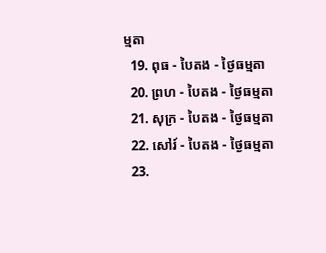ម្មតា
  19. ពុធ - បៃតង - ថ្ងៃធម្មតា
  20. ព្រហ - បៃតង - ថ្ងៃធម្មតា
  21. សុក្រ - បៃតង - ថ្ងៃធម្មតា
  22. សៅរ៍ - បៃតង - ថ្ងៃធម្មតា
  23.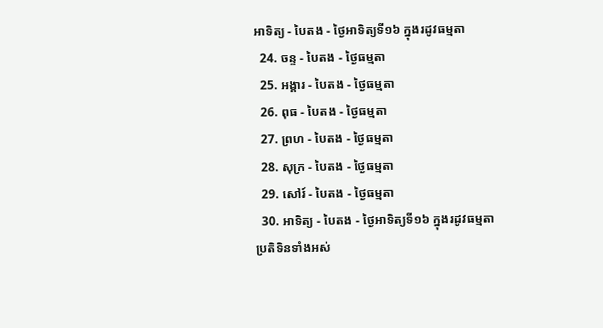អាទិត្យ - បៃតង - ថ្ងៃអាទិត្យទី១៦ ក្នុងរដូវធម្មតា
  24. ចន្ទ - បៃតង - ថ្ងៃធម្មតា
  25. អង្គារ - បៃតង - ថ្ងៃធម្មតា
  26. ពុធ - បៃតង - ថ្ងៃធម្មតា
  27. ព្រហ - បៃតង - ថ្ងៃធម្មតា
  28. សុក្រ - បៃតង - ថ្ងៃធម្មតា
  29. សៅរ៍ - បៃតង - ថ្ងៃធម្មតា
  30. អាទិត្យ - បៃតង - ថ្ងៃអាទិត្យទី១៦ ក្នុងរដូវធម្មតា
ប្រតិទិនទាំងអស់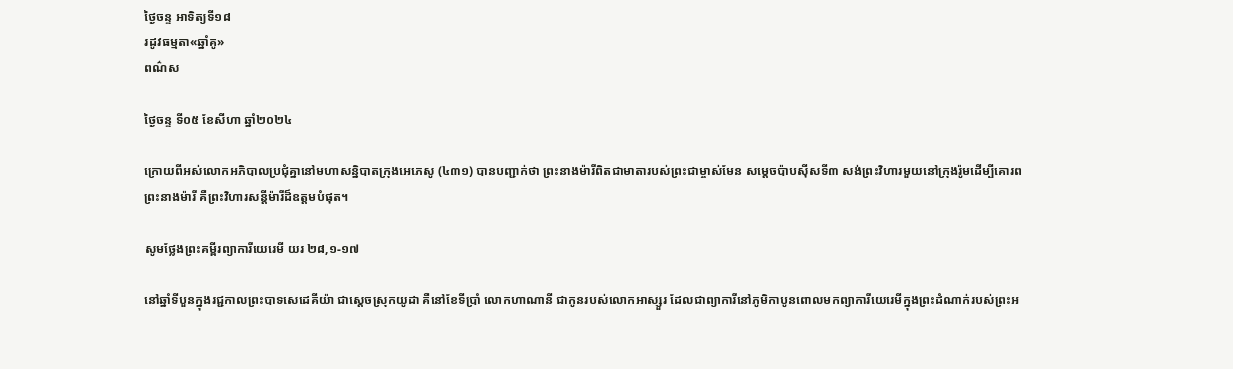ថ្ងៃចន្ទ អាទិត្យទី១៨
រដូវធម្មតា«ឆ្នាំគូ»
ពណ៌ស

ថ្ងៃចន្ទ ទី០៥ ខែសីហា ឆ្នាំ២០២៤

ក្រោយពីអស់លោកអភិបាលប្រជុំគ្នានៅមហាសន្និបាតក្រុងអេភេសូ (៤៣១) បានបញ្ជាក់ថា ព្រះនាងម៉ារីពិតជាមាតារបស់ព្រះជាម្ចាស់មែន សម្តេចប៉ាបស៊ីសទី៣ សង់ព្រះវិហារមួយនៅក្រុងរ៉ូមដើម្បីគោរពព្រះនាងម៉ារី គឺព្រះវិហារសន្តីម៉ារីដ៏ឧត្ដមបំផុត។

សូមថ្លែងព្រះគម្ពីរព្យាការីយេរេមី យរ ២៨,១-១៧

នៅឆ្នាំទីបួនក្នុងរជ្ជកាលព្រះបាទសេដេគីយ៉ា ជាស្តេចស្រុកយូដា គឺនៅខែទីប្រាំ លោកហាណានី ជាកូនរបស់លោកអាស្សួរ ដែលជាព្យាការីនៅភូមិកាបូនពោលមកព្យាការីយេរេមីក្នុងព្រះដំណាក់របស់ព្រះអ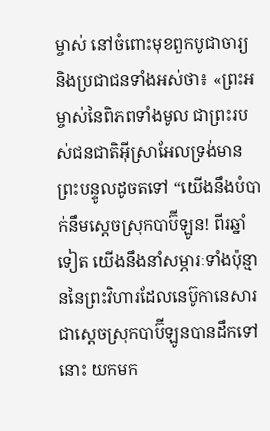ម្ចាស់ នៅចំពោះមុខពួកបូជាចារ្យ និងប្រជាជនទាំងអស់ថា៖ «ព្រះអម្ចាស់នៃពិភពទាំងមូល ជាព្រះរបស់ជនជាតិអ៊ីស្រាអែលទ្រង់មានព្រះបន្ទូលដូចតទៅ “យើងនឹងបំបាក់នឹមសេ្តចស្រុកបាប៊ីឡូន! ពីរឆ្នាំទៀត យើងនឹងនាំសម្ភារៈទាំងប៉ុន្មាននៃព្រះវិហារដែលនេប៊ូកានេសារជាស្តេចស្រុកបាប៊ីឡូនបានដឹកទៅនោះ យកមក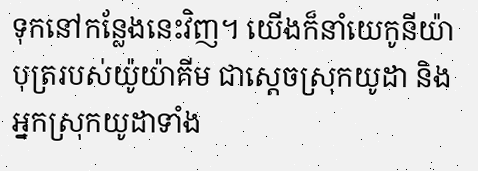ទុកនៅកន្លែងនេះវិញ។ យើងក៏នាំយេកូនីយ៉ាបុត្ររបស់យ៉ូយ៉ាគីម ជាស្តេចស្រុកយូដា និងអ្នកស្រុកយូដាទាំង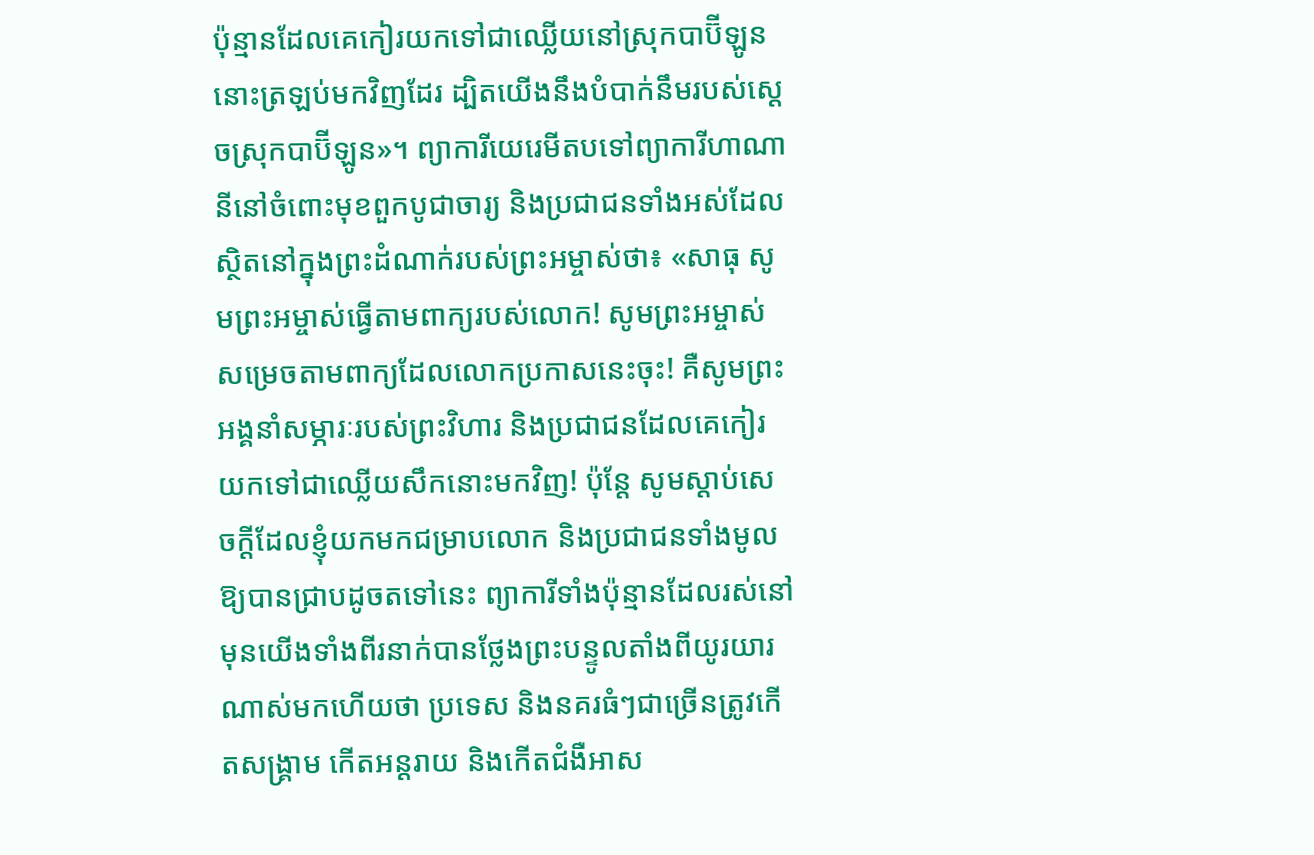ប៉ុន្មានដែលគេកៀរយកទៅជាឈ្លើយនៅស្រុកបាប៊ីឡូននោះត្រឡប់មកវិញដែរ ដ្បិតយើងនឹងបំបាក់នឹមរបស់ស្តេចស្រុកបាប៊ីឡូន»។ ព្យាការីយេរេមីតបទៅព្យាការីហាណានីនៅចំពោះមុខពួកបូជាចារ្យ និងប្រជាជនទាំងអស់ដែលស្ថិតនៅក្នុងព្រះដំណាក់របស់ព្រះអម្ចាស់ថា៖ «សាធុ សូមព្រះអម្ចាស់ធ្វើតាមពាក្យរបស់លោក! សូមព្រះអម្ចាស់សម្រេចតាមពាក្យដែលលោកប្រកាសនេះចុះ! គឺសូមព្រះអង្គនាំសម្ភារៈរបស់ព្រះវិហារ និងប្រជាជនដែលគេកៀរយកទៅជាឈ្លើយសឹកនោះមកវិញ! ប៉ុន្តែ សូមស្តាប់សេចក្តីដែលខ្ញុំយកមកជម្រាបលោក និងប្រជាជនទាំងមូលឱ្យបានជ្រាបដូចតទៅនេះ ព្យាការីទាំងប៉ុន្មានដែលរស់នៅមុនយើងទាំងពីរនាក់បានថ្លែងព្រះបន្ទូលតាំងពីយូរយារណាស់មកហើយថា ប្រទេស និងនគរធំៗជាច្រើនត្រូវកើតសង្គ្រាម កើតអន្តរាយ និងកើតជំងឺអាស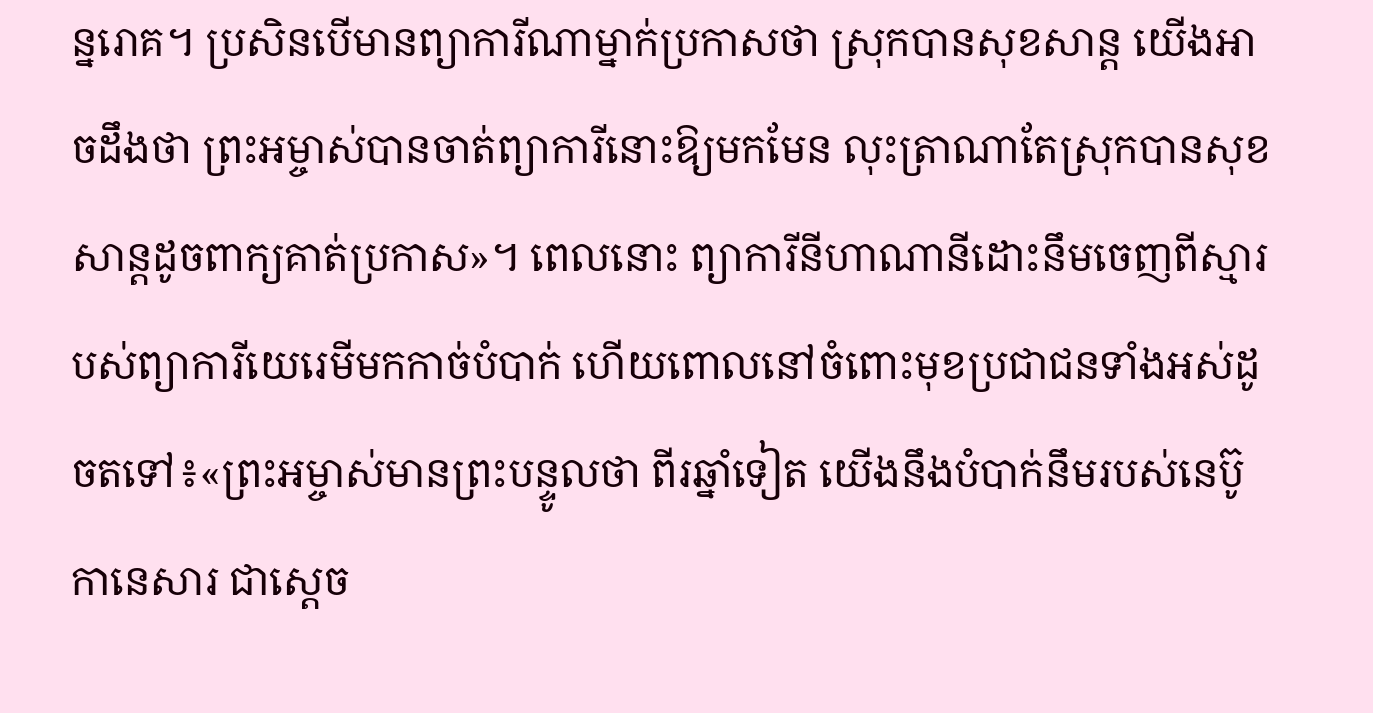ន្នរោគ។ ប្រសិនបើមានព្យាការីណាម្នាក់ប្រកាសថា ស្រុកបានសុខសាន្ត យើងអាចដឹងថា ព្រះអម្ចាស់បានចាត់ព្យាការីនោះឱ្យមកមែន លុះត្រាណាតែស្រុកបានសុខសាន្តដូចពាក្យគាត់ប្រកាស»។ ពេលនោះ ព្យាការីនីហាណានីដោះនឹមចេញពីស្មារបស់ព្យាការីយេរេមីមកកាច់បំបាក់ ហើយពោលនៅចំពោះមុខប្រជាជនទាំងអស់ដូចតទៅ៖«ព្រះអម្ចាស់មានព្រះបន្ទូលថា ពីរឆ្នាំទៀត យើងនឹងបំបាក់នឹមរបស់នេប៊ូកានេសារ ជាស្តេច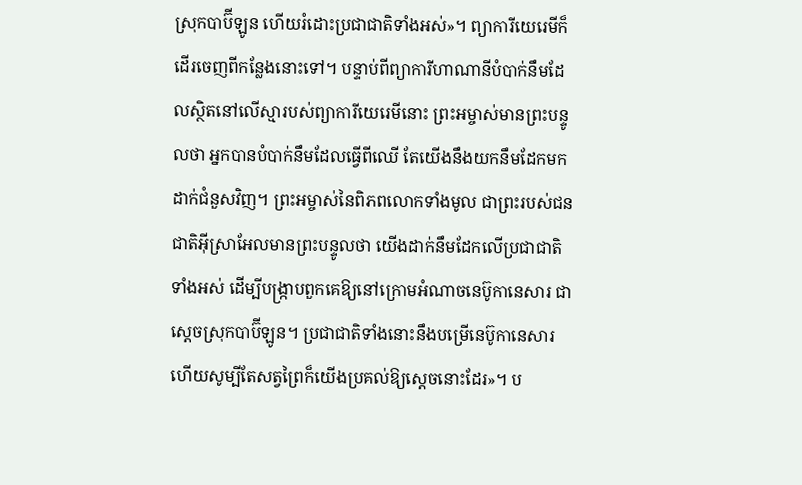ស្រុកបាប៊ីឡូន ហើយរំដោះប្រជាជាតិទាំងអស់»។ ព្យាការីយេរេមីក៏ដើរចេញពីកន្លែងនោះទៅ។ បន្ទាប់ពីព្យាការីហាណានីបំបាក់នឹមដែលស្ថិតនៅលើស្មារបស់ព្យាការីយេរេមីនោះ ព្រះអម្ចាស់មានព្រះបន្ទូលថា អ្នកបានបំបាក់នឹមដែលធ្វើពីឈើ តែយើងនឹងយកនឹមដែកមកដាក់ជំនួសវិញ។ ព្រះអម្ចាស់នៃពិភពលោកទាំងមូល ជាព្រះរបស់ជនជាតិអ៊ីស្រាអែលមានព្រះបន្ទូលថា យើងដាក់នឹមដែកលើប្រជាជាតិទាំងអស់ ដើម្បីបង្ក្រាបពួកគេឱ្យនៅក្រោមអំណាចនេប៊ូកានេសារ ជាស្តេចស្រុកបាប៊ីឡូន។ ប្រជាជាតិទាំងនោះនឹងបម្រើនេប៊ូកានេសារ ហើយសូម្បីតែសត្វព្រៃក៏យើងប្រគល់ឱ្យស្តេចនោះដែរ»។ ប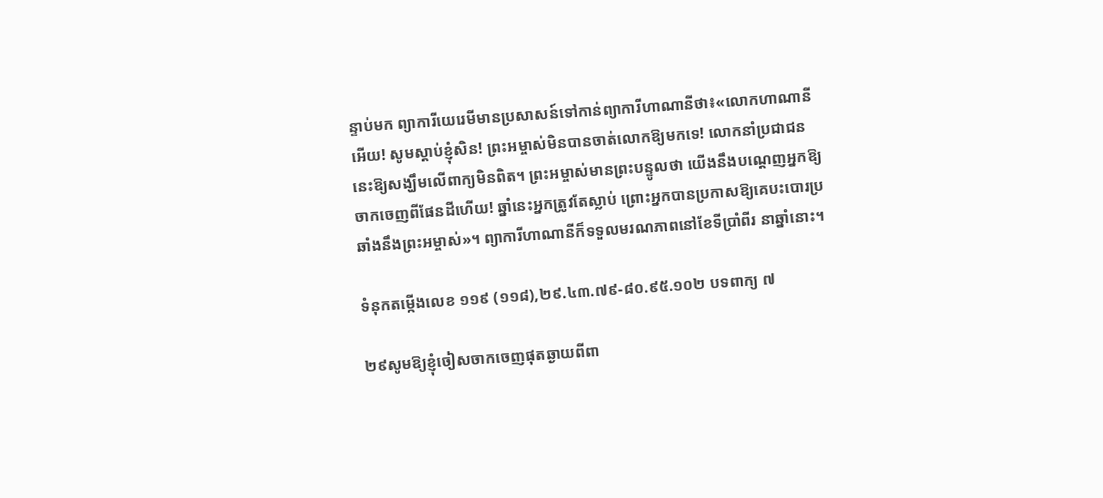ន្ទាប់មក ព្យាការីយេរេមីមានប្រសាសន៍ទៅកាន់ព្យាការីហាណានីថា៖«លោកហាណានីអើយ! សូមស្តាប់ខ្ញុំសិន! ព្រះអម្ចាស់មិនបានចាត់លោកឱ្យមកទេ! លោកនាំប្រជាជននេះឱ្យសង្ឃឹមលើពាក្យមិនពិត។ ព្រះអម្ចាស់មានព្រះបន្ទូលថា យើងនឹងបណ្តេញអ្នកឱ្យចាកចេញពីផែនដីហើយ! ឆ្នាំនេះអ្នកត្រូវតែស្លាប់ ព្រោះអ្នកបានប្រកាសឱ្យគេបះបោរប្រឆាំងនឹងព្រះអម្ចាស់»។ ព្យាការីហាណានីក៏ទទួលមរណភាពនៅខែទីប្រាំពីរ នាឆ្នាំនោះ។

ទំនុកតម្កើងលេខ ១១៩ (១១៨),២៩.៤៣.៧៩-៨០.៩៥.១០២ បទពាក្យ ៧

២៩សូមឱ្យខ្ញុំចៀសចាកចេញផុតឆ្ងាយពីពា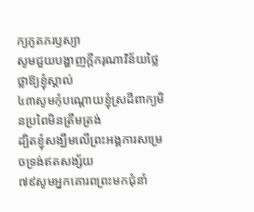ក្យភូតភរឫស្យា
សូមជួយបង្ហាញក្តីករុណាវិន័យថ្លៃថ្លាឱ្យខ្ញុំស្គាល់
៤៣សូមកុំបណ្តោយខ្ញុំស្រដីពាក្យមិនប្រពៃមិនត្រឹមត្រង់
ដ្បិតខ្ញុំសង្ឃឹមលើព្រះអង្គការសម្រេចទ្រង់ឥតសង្ស័យ
៧៩សូមអ្នកគោរពព្រះមកជុំនាំ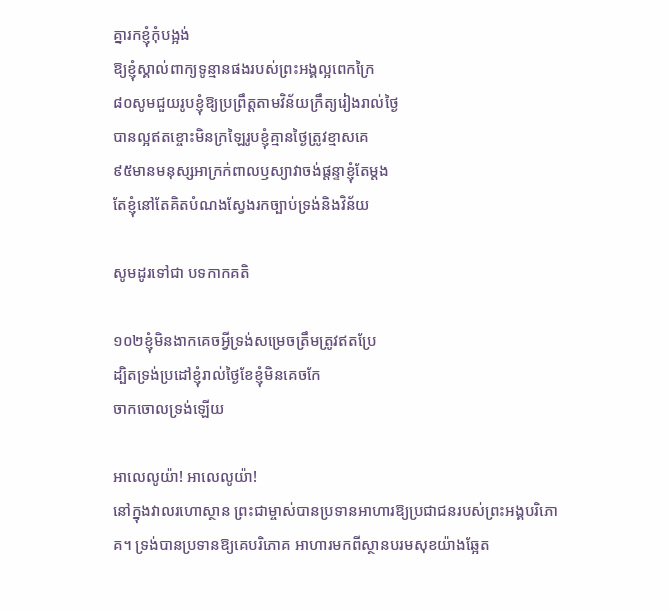គ្នារកខ្ញុំកុំបង្អង់
ឱ្យខ្ញុំស្គាល់ពាក្យទូន្មានផងរបស់ព្រះអង្គល្អពេកក្រៃ
៨០សូមជួយរូបខ្ញុំឱ្យប្រព្រឹត្តតាមវិន័យក្រឹត្យរៀងរាល់ថ្ងៃ
បានល្អឥតខ្ចោះមិនក្រឡៃរូបខ្ញុំគ្មានថ្ងៃត្រូវខ្មាសគេ
៩៥មានមនុស្សអាក្រក់ពាលឫស្យាវាចង់ផ្តន្ទាខ្ញុំតែម្តង
តែខ្ញុំនៅតែគិតបំណងស្វែងរកច្បាប់ទ្រង់និងវិន័យ

សូមដូរទៅជា បទកាកគតិ

១០២ខ្ញុំមិនងាកគេចអ្វីទ្រង់សម្រេចត្រឹមត្រូវឥតប្រែ
ដ្បិតទ្រង់ប្រដៅខ្ញុំរាល់ថ្ងៃខែខ្ញុំមិនគេចកែ
ចាកចោលទ្រង់ឡើយ

អាលេលូយ៉ា! អាលេលូយ៉ា!
នៅក្នុងវាលរហោស្ថាន ព្រះជាម្ចាស់បានប្រទានអាហារឱ្យប្រជាជនរបស់ព្រះអង្គបរិភោគ។ ទ្រង់បានប្រទានឱ្យគេបរិភោគ អាហារមកពីស្ថានបរមសុខយ៉ាងឆ្អែត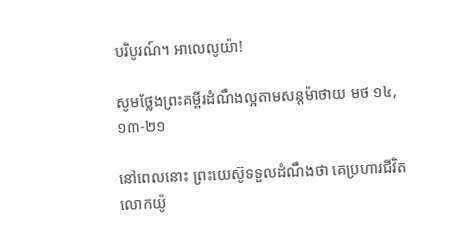បរិបូរណ៍។ អាលេលូយ៉ា!

សូមថ្លែងព្រះគម្ពីរដំណឹងល្អតាមសន្តម៉ាថាយ មថ ១៤,១៣-២១

នៅពេលនោះ ព្រះយេស៊ូទទួលដំណឹងថា គេប្រហារជីវិតលោកយ៉ូ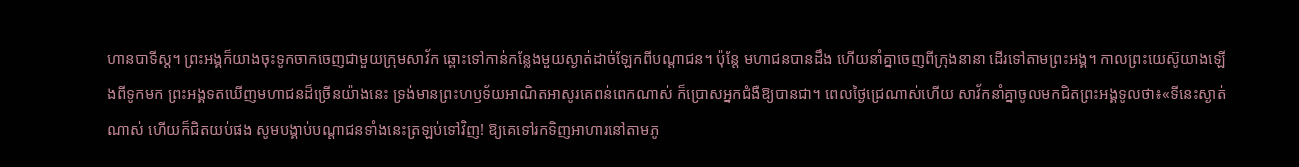ហានបាទីស្ត។ ព្រះអង្គក៏យាងចុះទូកចាកចេញជាមួយក្រុមសាវ័ក ឆ្ពោះទៅកាន់កន្លែងមួយស្ងាត់ដាច់ឡែកពីបណ្តាជន។ ប៉ុន្តែ មហាជនបានដឹង ហើយនាំគ្នាចេញពីក្រុងនានា ដើរទៅតាមព្រះអង្គ។ កាលព្រះយេស៊ូយាងឡើងពីទូកមក ព្រះអង្គទតឃើញមហាជនដ៏ច្រើនយ៉ាងនេះ ទ្រង់មានព្រះហឫទ័យអាណិតអាសូរគេពន់ពេកណាស់ ក៏ប្រោសអ្នកជំងឺឱ្យបានជា។ ពេលថ្ងៃជ្រេណាស់ហើយ សាវ័កនាំគ្នាចូលមកជិតព្រះអង្គទូលថា៖«ទីនេះស្ងាត់ណាស់ ហើយក៏ជិតយប់ផង សូមបង្គាប់បណ្តាជនទាំងនេះត្រឡប់ទៅវិញ! ឱ្យគេទៅរកទិញអាហារនៅតាមភូ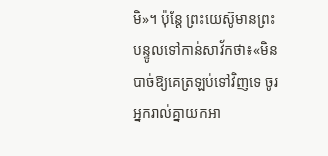មិ»។ ប៉ុន្តែ ព្រះយេស៊ូមានព្រះបន្ទូលទៅកាន់សាវ័កថា៖«មិនបាច់ឱ្យគេត្រឡប់ទៅវិញទេ ចូរអ្នករាល់គ្នាយកអា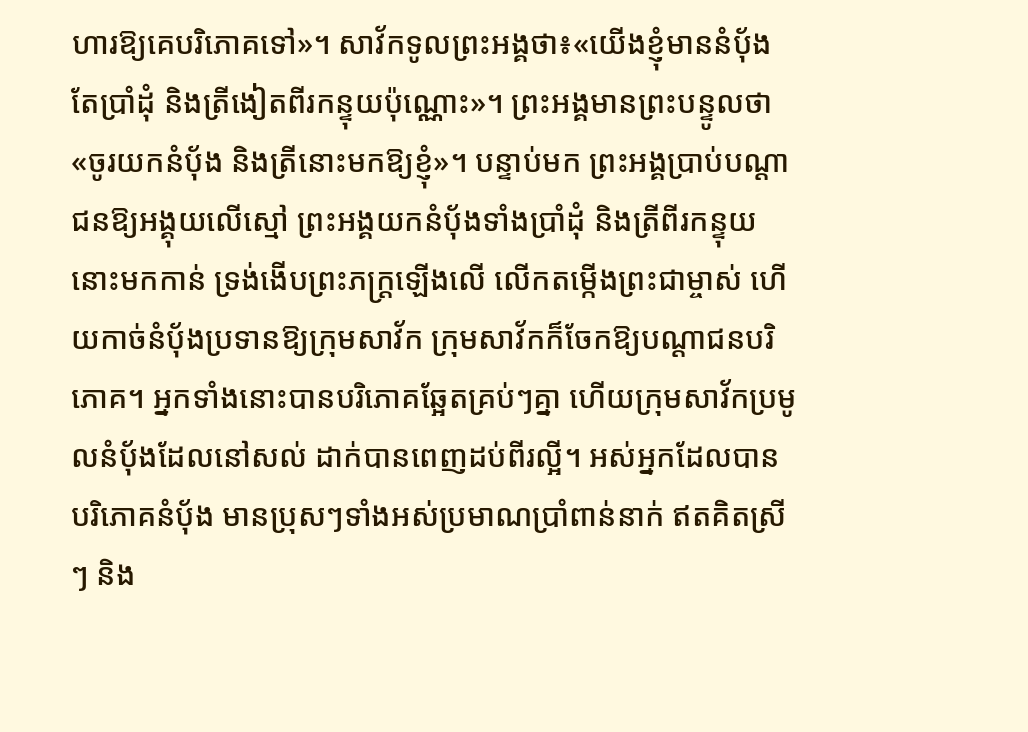ហារឱ្យគេបរិភោគទៅ»។ សាវ័កទូលព្រះអង្គថា៖«យើងខ្ញុំមាននំប័ុងតែប្រាំដុំ និងត្រីងៀតពីរកន្ទុយប៉ុណ្ណោះ»។ ព្រះអង្គមានព្រះបន្ទូលថា «ចូរយកនំប័ុង និងត្រីនោះមកឱ្យខ្ញុំ»។ បន្ទាប់មក ព្រះអង្គប្រាប់បណ្តាជនឱ្យអង្គុយលើស្មៅ ព្រះអង្គយកនំប័ុងទាំងប្រាំដុំ និងត្រីពីរកន្ទុយនោះមកកាន់ ទ្រង់ងើបព្រះភក្ត្រឡើងលើ លើកតម្កើងព្រះជាម្ចាស់ ហើយកាច់នំប័ុងប្រទានឱ្យក្រុមសាវ័ក ក្រុមសាវ័កក៏ចែកឱ្យបណ្តាជនបរិភោគ។ អ្នកទាំងនោះបានបរិភោគឆ្អែតគ្រប់ៗគ្នា ហើយក្រុមសាវ័កប្រមូលនំប័ុងដែលនៅសល់ ដាក់បានពេញដប់ពីរល្អី។ អស់អ្នកដែលបានបរិភោគនំប័ុង មានប្រុសៗទាំងអស់ប្រមាណប្រាំពាន់នាក់ ឥតគិតស្រីៗ និង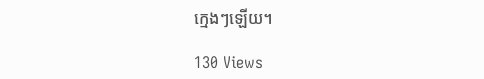ក្មេងៗឡើយ។

130 Views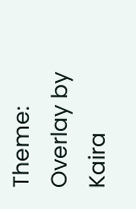Theme: Overlay by Kaira